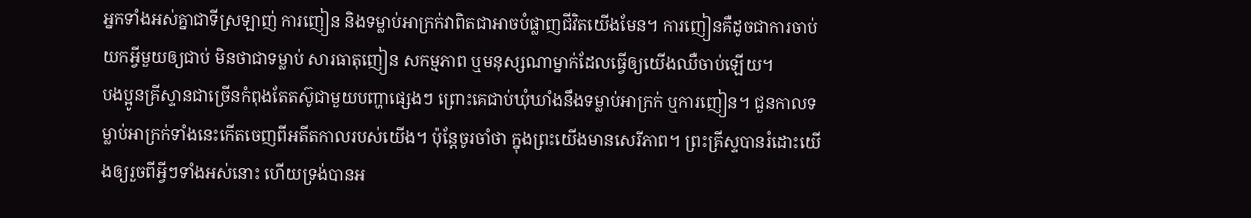អ្នកទាំងអស់គ្នាជាទីស្រឡាញ់ ការញៀន និងទម្លាប់អាក្រក់វាពិតជាអាចបំផ្លាញជីវិតយើងមែន។ ការញៀនគឺដូចជាការចាប់យកអ្វីមួយឲ្យជាប់ មិនថាជាទម្លាប់ សារធាតុញៀន សកម្មភាព ឬមនុស្សណាម្នាក់ដែលធ្វើឲ្យយើងឈឺចាប់ឡើយ។
បងប្អូនគ្រីស្ទានជាច្រើនកំពុងតែតស៊ូជាមួយបញ្ហាផ្សេងៗ ព្រោះគេជាប់ឃុំឃាំងនឹងទម្លាប់អាក្រក់ ឬការញៀន។ ជួនកាលទម្លាប់អាក្រក់ទាំងនេះកើតចេញពីអតីតកាលរបស់យើង។ ប៉ុន្តែចូរចាំថា ក្នុងព្រះយើងមានសេរីភាព។ ព្រះគ្រីស្ទបានរំដោះយើងឲ្យរួចពីអ្វីៗទាំងអស់នោះ ហើយទ្រង់បានអ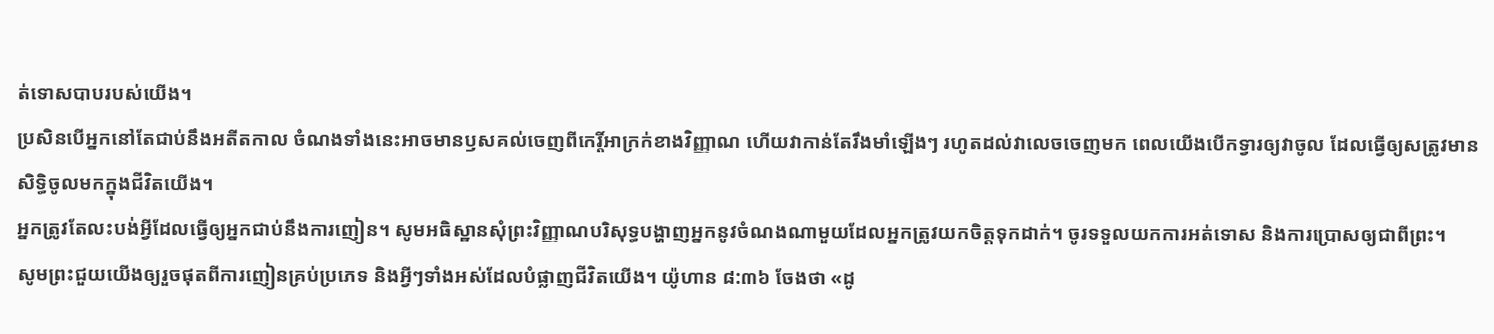ត់ទោសបាបរបស់យើង។
ប្រសិនបើអ្នកនៅតែជាប់នឹងអតីតកាល ចំណងទាំងនេះអាចមានឫសគល់ចេញពីកេរ្តិ៍អាក្រក់ខាងវិញ្ញាណ ហើយវាកាន់តែរឹងមាំឡើងៗ រហូតដល់វាលេចចេញមក ពេលយើងបើកទ្វារឲ្យវាចូល ដែលធ្វើឲ្យសត្រូវមានសិទ្ធិចូលមកក្នុងជីវិតយើង។
អ្នកត្រូវតែលះបង់អ្វីដែលធ្វើឲ្យអ្នកជាប់នឹងការញៀន។ សូមអធិស្ឋានសុំព្រះវិញ្ញាណបរិសុទ្ធបង្ហាញអ្នកនូវចំណងណាមួយដែលអ្នកត្រូវយកចិត្តទុកដាក់។ ចូរទទួលយកការអត់ទោស និងការប្រោសឲ្យជាពីព្រះ។
សូមព្រះជួយយើងឲ្យរួចផុតពីការញៀនគ្រប់ប្រភេទ និងអ្វីៗទាំងអស់ដែលបំផ្លាញជីវិតយើង។ យ៉ូហាន ៨:៣៦ ចែងថា «ដូ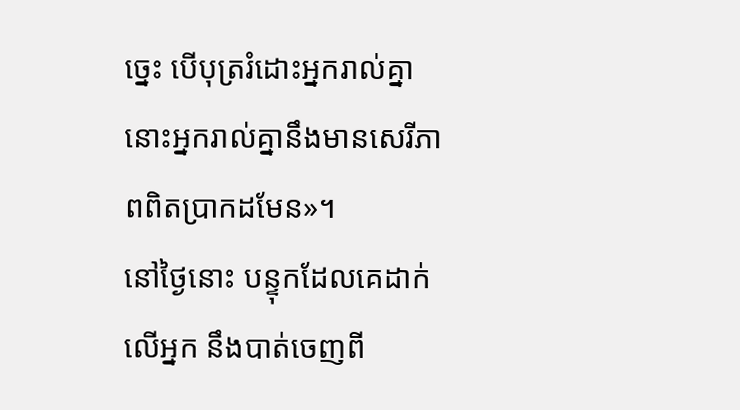ច្នេះ បើបុត្ររំដោះអ្នករាល់គ្នា នោះអ្នករាល់គ្នានឹងមានសេរីភាពពិតប្រាកដមែន»។
នៅថ្ងៃនោះ បន្ទុកដែលគេដាក់លើអ្នក នឹងបាត់ចេញពី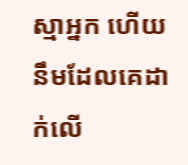ស្មាអ្នក ហើយនឹមដែលគេដាក់លើ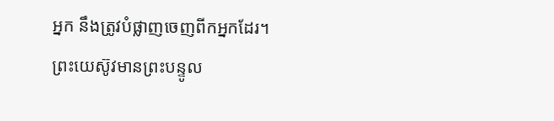អ្នក នឹងត្រូវបំផ្លាញចេញពីកអ្នកដែរ។
ព្រះយេស៊ូវមានព្រះបន្ទូល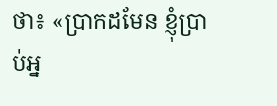ថា៖ «ប្រាកដមែន ខ្ញុំប្រាប់អ្ន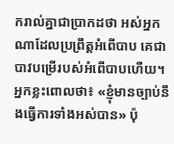ករាល់គ្នាជាប្រាកដថា អស់អ្នកណាដែលប្រព្រឹត្តអំពើបាប គេជាបាវបម្រើរបស់អំពើបាបហើយ។
អ្នកខ្លះពោលថា៖ «ខ្ញុំមានច្បាប់នឹងធ្វើការទាំងអស់បាន» ប៉ុ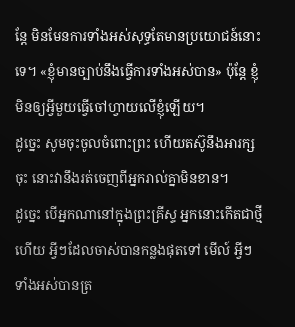ន្តែ មិនមែនការទាំងអស់សុទ្ធតែមានប្រយោជន៍នោះទេ។ «ខ្ញុំមានច្បាប់នឹងធ្វើការទាំងអស់បាន» ប៉ុន្តែ ខ្ញុំមិនឲ្យអ្វីមួយធ្វើចៅហ្វាយលើខ្ញុំឡើយ។
ដូច្នេះ សូមចុះចូលចំពោះព្រះ ហើយតស៊ូនឹងអារក្សចុះ នោះវានឹងរត់ចេញពីអ្នករាល់គ្នាមិនខាន។
ដូច្នេះ បើអ្នកណានៅក្នុងព្រះគ្រីស្ទ អ្នកនោះកើតជាថ្មីហើយ អ្វីៗដែលចាស់បានកន្លងផុតទៅ មើល៍ អ្វីៗទាំងអស់បានត្រ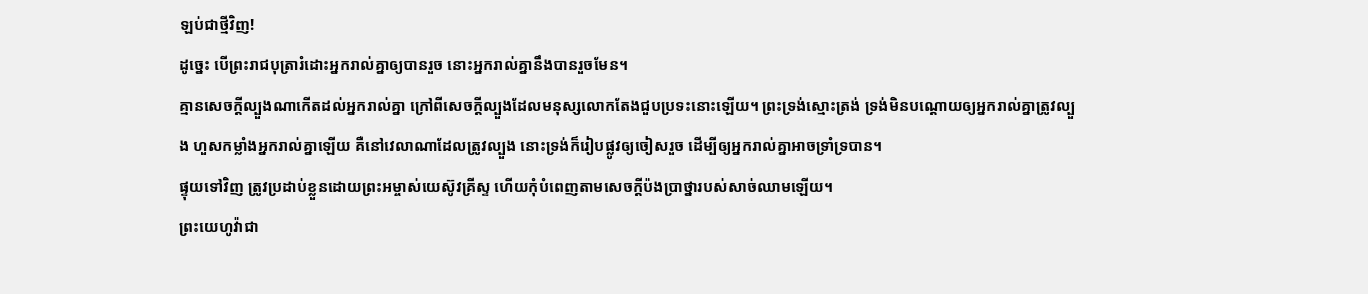ឡប់ជាថ្មីវិញ!
ដូច្នេះ បើព្រះរាជបុត្រារំដោះអ្នករាល់គ្នាឲ្យបានរួច នោះអ្នករាល់គ្នានឹងបានរួចមែន។
គ្មានសេចក្តីល្បួងណាកើតដល់អ្នករាល់គ្នា ក្រៅពីសេចក្តីល្បួងដែលមនុស្សលោកតែងជួបប្រទះនោះឡើយ។ ព្រះទ្រង់ស្មោះត្រង់ ទ្រង់មិនបណ្ដោយឲ្យអ្នករាល់គ្នាត្រូវល្បួង ហួសកម្លាំងអ្នករាល់គ្នាឡើយ គឺនៅវេលាណាដែលត្រូវល្បួង នោះទ្រង់ក៏រៀបផ្លូវឲ្យចៀសរួច ដើម្បីឲ្យអ្នករាល់គ្នាអាចទ្រាំទ្របាន។
ផ្ទុយទៅវិញ ត្រូវប្រដាប់ខ្លួនដោយព្រះអម្ចាស់យេស៊ូវគ្រីស្ទ ហើយកុំបំពេញតាមសេចក្ដីប៉ងប្រាថ្នារបស់សាច់ឈាមឡើយ។
ព្រះយេហូវ៉ាជា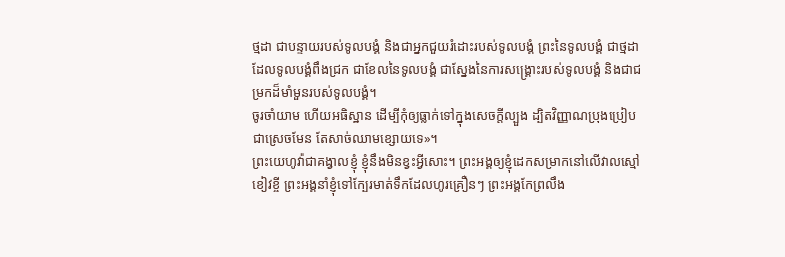ថ្មដា ជាបន្ទាយរបស់ទូលបង្គំ និងជាអ្នកជួយរំដោះរបស់ទូលបង្គំ ព្រះនៃទូលបង្គំ ជាថ្មដាដែលទូលបង្គំពឹងជ្រក ជាខែលនៃទូលបង្គំ ជាស្នែងនៃការសង្គ្រោះរបស់ទូលបង្គំ និងជាជម្រកដ៏មាំមួនរបស់ទូលបង្គំ។
ចូរចាំយាម ហើយអធិស្ឋាន ដើម្បីកុំឲ្យធ្លាក់ទៅក្នុងសេចក្តីល្បួង ដ្បិតវិញ្ញាណប្រុងប្រៀបជាស្រេចមែន តែសាច់ឈាមខ្សោយទេ»។
ព្រះយេហូវ៉ាជាគង្វាលខ្ញុំ ខ្ញុំនឹងមិនខ្វះអ្វីសោះ។ ព្រះអង្គឲ្យខ្ញុំដេកសម្រាកនៅលើវាលស្មៅខៀវខ្ចី ព្រះអង្គនាំខ្ញុំទៅក្បែរមាត់ទឹកដែលហូរគ្រឿនៗ ព្រះអង្គកែព្រលឹង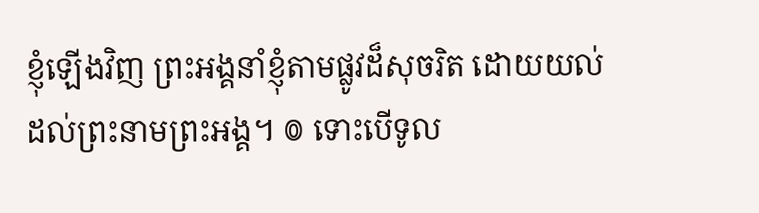ខ្ញុំឡើងវិញ ព្រះអង្គនាំខ្ញុំតាមផ្លូវដ៏សុចរិត ដោយយល់ដល់ព្រះនាមព្រះអង្គ។ ៙ ទោះបើទូល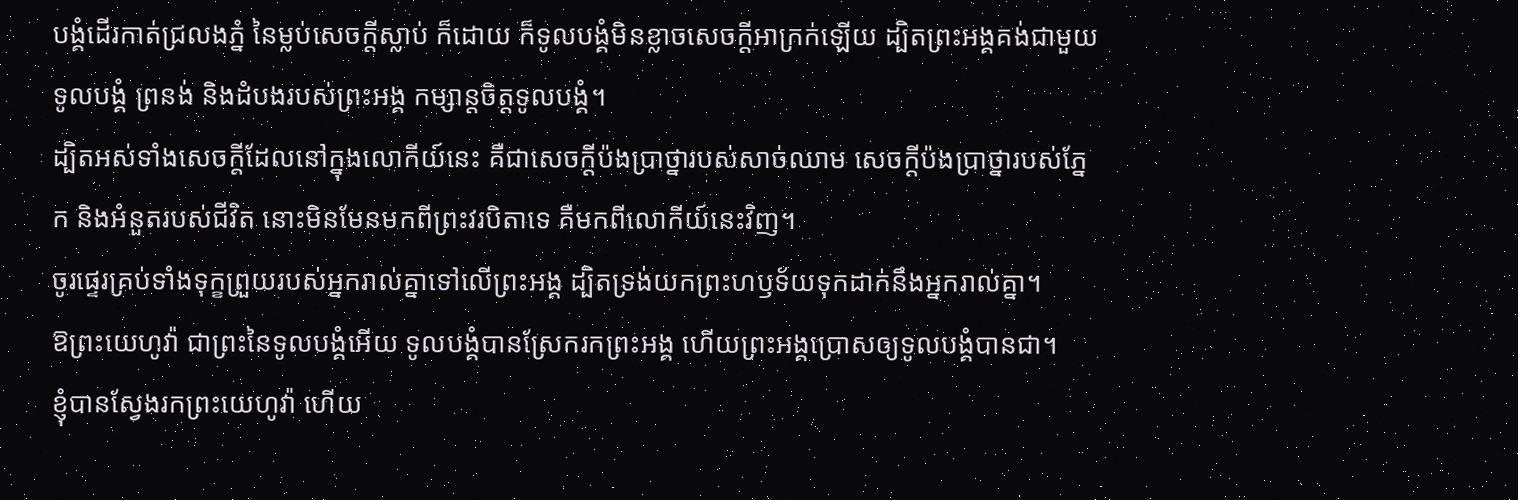បង្គំដើរកាត់ជ្រលងភ្នំ នៃម្លប់សេចក្ដីស្លាប់ ក៏ដោយ ក៏ទូលបង្គំមិនខ្លាចសេចក្ដីអាក្រក់ឡើយ ដ្បិតព្រះអង្គគង់ជាមួយទូលបង្គំ ព្រនង់ និងដំបងរបស់ព្រះអង្គ កម្សាន្តចិត្តទូលបង្គំ។
ដ្បិតអស់ទាំងសេចក្ដីដែលនៅក្នុងលោកីយ៍នេះ គឺជាសេចក្ដីប៉ងប្រាថ្នារបស់សាច់ឈាម សេចក្ដីប៉ងប្រាថ្នារបស់ភ្នែក និងអំនួតរបស់ជីវិត នោះមិនមែនមកពីព្រះវរបិតាទេ គឺមកពីលោកីយ៍នេះវិញ។
ចូរផ្ទេរគ្រប់ទាំងទុក្ខព្រួយរបស់អ្នករាល់គ្នាទៅលើព្រះអង្គ ដ្បិតទ្រង់យកព្រះហឫទ័យទុកដាក់នឹងអ្នករាល់គ្នា។
ឱព្រះយេហូវ៉ា ជាព្រះនៃទូលបង្គំអើយ ទូលបង្គំបានស្រែករកព្រះអង្គ ហើយព្រះអង្គប្រោសឲ្យទូលបង្គំបានជា។
ខ្ញុំបានស្វែងរកព្រះយេហូវ៉ា ហើយ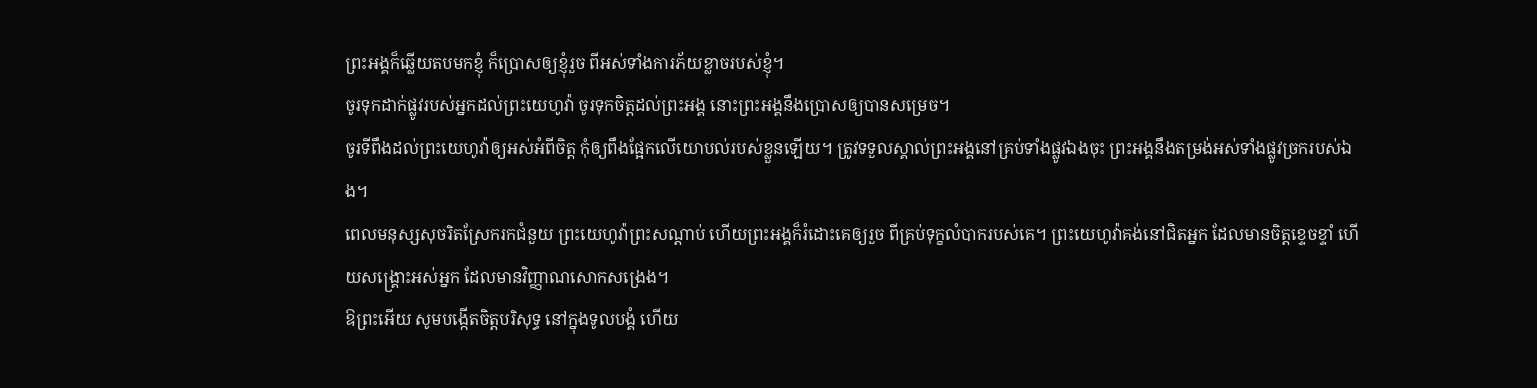ព្រះអង្គក៏ឆ្លើយតបមកខ្ញុំ ក៏ប្រោសឲ្យខ្ញុំរួច ពីអស់ទាំងការភ័យខ្លាចរបស់ខ្ញុំ។
ចូរទុកដាក់ផ្លូវរបស់អ្នកដល់ព្រះយេហូវ៉ា ចូរទុកចិត្តដល់ព្រះអង្គ នោះព្រះអង្គនឹងប្រោសឲ្យបានសម្រេច។
ចូរទីពឹងដល់ព្រះយេហូវ៉ាឲ្យអស់អំពីចិត្ត កុំឲ្យពឹងផ្អែកលើយោបល់របស់ខ្លួនឡើយ។ ត្រូវទទួលស្គាល់ព្រះអង្គនៅគ្រប់ទាំងផ្លូវឯងចុះ ព្រះអង្គនឹងតម្រង់អស់ទាំងផ្លូវច្រករបស់ឯង។
ពេលមនុស្សសុចរិតស្រែករកជំនួយ ព្រះយេហូវ៉ាព្រះសណ្ដាប់ ហើយព្រះអង្គក៏រំដោះគេឲ្យរួច ពីគ្រប់ទុក្ខលំបាករបស់គេ។ ព្រះយេហូវ៉ាគង់នៅជិតអ្នក ដែលមានចិត្តខ្ទេចខ្ទាំ ហើយសង្គ្រោះអស់អ្នក ដែលមានវិញ្ញាណសោកសង្រេង។
ឱព្រះអើយ សូមបង្កើតចិត្តបរិសុទ្ធ នៅក្នុងទូលបង្គំ ហើយ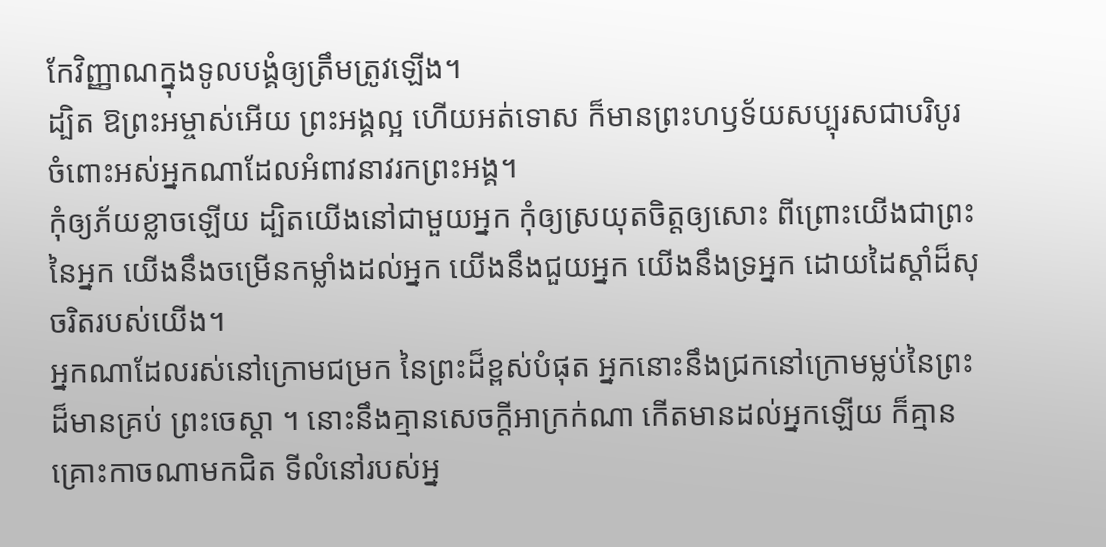កែវិញ្ញាណក្នុងទូលបង្គំឲ្យត្រឹមត្រូវឡើង។
ដ្បិត ឱព្រះអម្ចាស់អើយ ព្រះអង្គល្អ ហើយអត់ទោស ក៏មានព្រះហឫទ័យសប្បុរសជាបរិបូរ ចំពោះអស់អ្នកណាដែលអំពាវនាវរកព្រះអង្គ។
កុំឲ្យភ័យខ្លាចឡើយ ដ្បិតយើងនៅជាមួយអ្នក កុំឲ្យស្រយុតចិត្តឲ្យសោះ ពីព្រោះយើងជាព្រះនៃអ្នក យើងនឹងចម្រើនកម្លាំងដល់អ្នក យើងនឹងជួយអ្នក យើងនឹងទ្រអ្នក ដោយដៃស្តាំដ៏សុចរិតរបស់យើង។
អ្នកណាដែលរស់នៅក្រោមជម្រក នៃព្រះដ៏ខ្ពស់បំផុត អ្នកនោះនឹងជ្រកនៅក្រោមម្លប់នៃព្រះដ៏មានគ្រប់ ព្រះចេស្តា ។ នោះនឹងគ្មានសេចក្ដីអាក្រក់ណា កើតមានដល់អ្នកឡើយ ក៏គ្មានគ្រោះកាចណាមកជិត ទីលំនៅរបស់អ្ន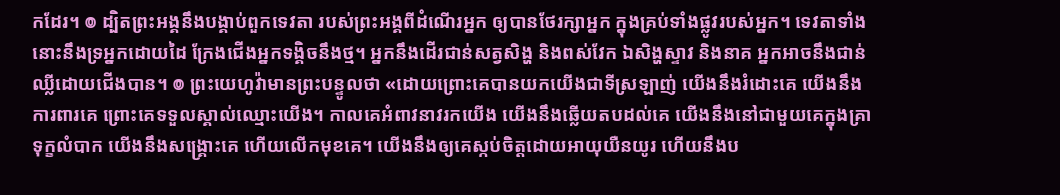កដែរ។ ៙ ដ្បិតព្រះអង្គនឹងបង្គាប់ពួកទេវតា របស់ព្រះអង្គពីដំណើរអ្នក ឲ្យបានថែរក្សាអ្នក ក្នុងគ្រប់ទាំងផ្លូវរបស់អ្នក។ ទេវតាទាំងនោះនឹងទ្រអ្នកដោយដៃ ក្រែងជើងអ្នកទង្គិចនឹងថ្ម។ អ្នកនឹងដើរជាន់សត្វសិង្ហ និងពស់វែក ឯសិង្ហស្ទាវ និងនាគ អ្នកអាចនឹងជាន់ឈ្លីដោយជើងបាន។ ៙ ព្រះយេហូវ៉ាមានព្រះបន្ទូលថា «ដោយព្រោះគេបានយកយើងជាទីស្រឡាញ់ យើងនឹងរំដោះគេ យើងនឹងការពារគេ ព្រោះគេទទួលស្គាល់ឈ្មោះយើង។ កាលគេអំពាវនាវរកយើង យើងនឹងឆ្លើយតបដល់គេ យើងនឹងនៅជាមួយគេក្នុងគ្រាទុក្ខលំបាក យើងនឹងសង្គ្រោះគេ ហើយលើកមុខគេ។ យើងនឹងឲ្យគេស្កប់ចិត្តដោយអាយុយឺនយូរ ហើយនឹងប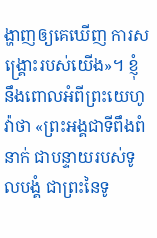ង្ហាញឲ្យគេឃើញ ការសង្គ្រោះរបស់យើង»។ ខ្ញុំនឹងពោលអំពីព្រះយេហូវ៉ាថា «ព្រះអង្គជាទីពឹងពំនាក់ ជាបន្ទាយរបស់ទូលបង្គំ ជាព្រះនៃទូ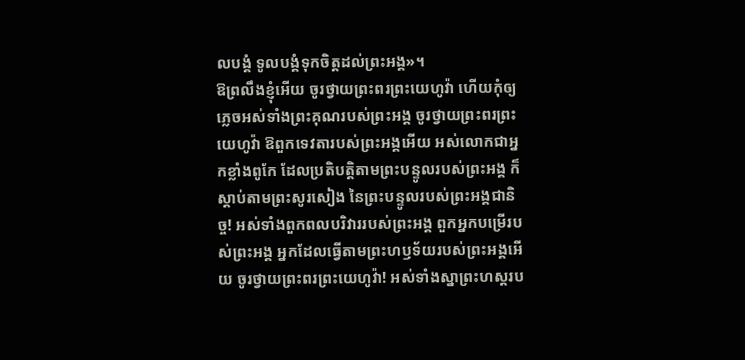លបង្គំ ទូលបង្គំទុកចិត្តដល់ព្រះអង្គ»។
ឱព្រលឹងខ្ញុំអើយ ចូរថ្វាយព្រះពរព្រះយេហូវ៉ា ហើយកុំឲ្យភ្លេចអស់ទាំងព្រះគុណរបស់ព្រះអង្គ ចូរថ្វាយព្រះពរព្រះយេហូវ៉ា ឱពួកទេវតារបស់ព្រះអង្គអើយ អស់លោកជាអ្នកខ្លាំងពូកែ ដែលប្រតិបត្តិតាមព្រះបន្ទូលរបស់ព្រះអង្គ ក៏ស្តាប់តាមព្រះសូរសៀង នៃព្រះបន្ទូលរបស់ព្រះអង្គជានិច្ច! អស់ទាំងពួកពលបរិវាររបស់ព្រះអង្គ ពួកអ្នកបម្រើរបស់ព្រះអង្គ អ្នកដែលធ្វើតាមព្រះហឫទ័យរបស់ព្រះអង្គអើយ ចូរថ្វាយព្រះពរព្រះយេហូវ៉ា! អស់ទាំងស្នាព្រះហស្តរប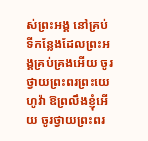ស់ព្រះអង្គ នៅគ្រប់ទីកន្លែងដែលព្រះអង្គគ្រប់គ្រងអើយ ចូរថ្វាយព្រះពរព្រះយេហូវ៉ា ឱព្រលឹងខ្ញុំអើយ ចូរថ្វាយព្រះពរ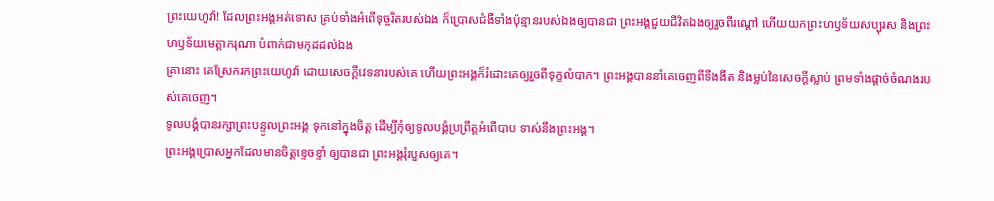ព្រះយេហូវ៉ា! ដែលព្រះអង្គអត់ទោស គ្រប់ទាំងអំពើទុច្ចរិតរបស់ឯង ក៏ប្រោសជំងឺទាំងប៉ុន្មានរបស់ឯងឲ្យបានជា ព្រះអង្គជួយជីវិតឯងឲ្យរួចពីរណ្តៅ ហើយយកព្រះហឫទ័យសប្បុរស និងព្រះហឫទ័យមេត្តាករុណា បំពាក់ជាមកុដដល់ឯង
គ្រានោះ គេស្រែករកព្រះយេហូវ៉ា ដោយសេចក្ដីវេទនារបស់គេ ហើយព្រះអង្គក៏រំដោះគេឲ្យរួចពីទុក្ខលំបាក។ ព្រះអង្គបាននាំគេចេញពីទីងងឹត និងម្លប់នៃសេចក្ដីស្លាប់ ព្រមទាំងផ្ដាច់ចំណងរបស់គេចេញ។
ទូលបង្គំបានរក្សាព្រះបន្ទូលព្រះអង្គ ទុកនៅក្នុងចិត្ត ដើម្បីកុំឲ្យទូលបង្គំប្រព្រឹត្តអំពើបាប ទាស់នឹងព្រះអង្គ។
ព្រះអង្គប្រោសអ្នកដែលមានចិត្តខ្ទេចខ្ទាំ ឲ្យបានជា ព្រះអង្គរុំរបួសឲ្យគេ។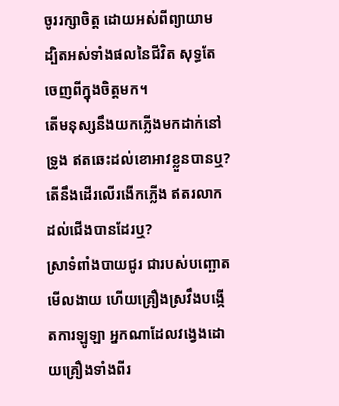ចូររក្សាចិត្ត ដោយអស់ពីព្យាយាម ដ្បិតអស់ទាំងផលនៃជីវិត សុទ្ធតែចេញពីក្នុងចិត្តមក។
តើមនុស្សនឹងយកភ្លើងមកដាក់នៅទ្រូង ឥតឆេះដល់ខោអាវខ្លួនបានឬ? តើនឹងដើរលើរងើកភ្លើង ឥតរលាកដល់ជើងបានដែរឬ?
ស្រាទំពាំងបាយជូរ ជារបស់បញ្ឆោតមើលងាយ ហើយគ្រឿងស្រវឹងបង្កើតការឡូឡា អ្នកណាដែលវង្វេងដោយគ្រឿងទាំងពីរ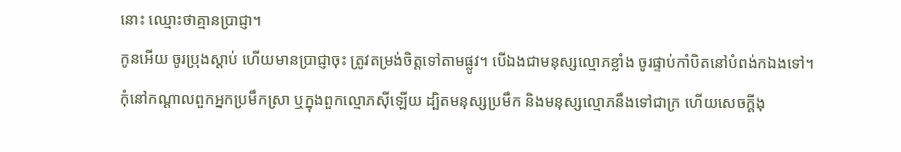នោះ ឈ្មោះថាគ្មានប្រាជ្ញា។
កូនអើយ ចូរប្រុងស្តាប់ ហើយមានប្រាជ្ញាចុះ ត្រូវតម្រង់ចិត្តទៅតាមផ្លូវ។ បើឯងជាមនុស្សល្មោភខ្លាំង ចូរផ្ទាប់កាំបិតនៅបំពង់កឯងទៅ។ កុំនៅកណ្ដាលពួកអ្នកប្រមឹកស្រា ឬក្នុងពួកល្មោភស៊ីឡើយ ដ្បិតមនុស្សប្រមឹក និងមនុស្សល្មោភនឹងទៅជាក្រ ហើយសេចក្ដីងុ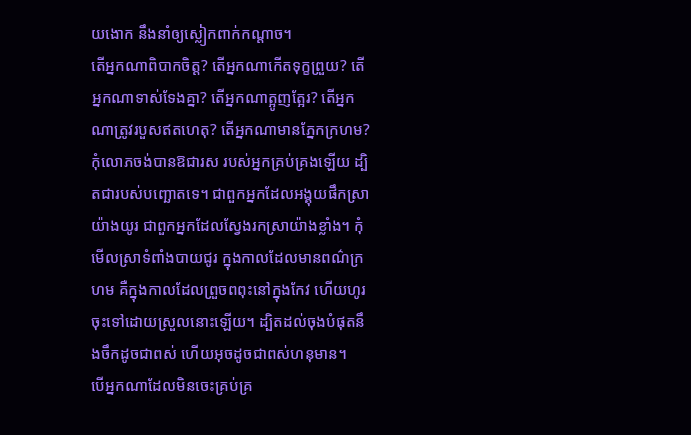យងោក នឹងនាំឲ្យស្លៀកពាក់កណ្តាច។
តើអ្នកណាពិបាកចិត្ត? តើអ្នកណាកើតទុក្ខព្រួយ? តើអ្នកណាទាស់ទែងគ្នា? តើអ្នកណាត្អូញត្អែរ? តើអ្នកណាត្រូវរបួសឥតហេតុ? តើអ្នកណាមានភ្នែកក្រហម? កុំលោភចង់បានឱជារស របស់អ្នកគ្រប់គ្រងឡើយ ដ្បិតជារបស់បញ្ឆោតទេ។ ជាពួកអ្នកដែលអង្គុយផឹកស្រាយ៉ាងយូរ ជាពួកអ្នកដែលស្វែងរកស្រាយ៉ាងខ្លាំង។ កុំមើលស្រាទំពាំងបាយជូរ ក្នុងកាលដែលមានពណ៌ក្រហម គឺក្នុងកាលដែលព្រួចពពុះនៅក្នុងកែវ ហើយហូរចុះទៅដោយស្រួលនោះឡើយ។ ដ្បិតដល់ចុងបំផុតនឹងចឹកដូចជាពស់ ហើយអុចដូចជាពស់ហនុមាន។
បើអ្នកណាដែលមិនចេះគ្រប់គ្រ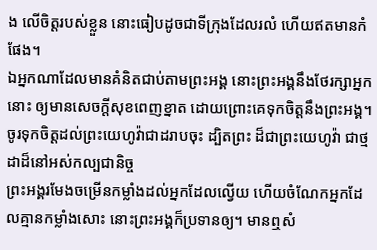ង លើចិត្តរបស់ខ្លួន នោះធៀបដូចជាទីក្រុងដែលរលំ ហើយឥតមានកំផែង។
ឯអ្នកណាដែលមានគំនិតជាប់តាមព្រះអង្គ នោះព្រះអង្គនឹងថែរក្សាអ្នកនោះ ឲ្យមានសេចក្ដីសុខពេញខ្នាត ដោយព្រោះគេទុកចិត្តនឹងព្រះអង្គ។ ចូរទុកចិត្តដល់ព្រះយេហូវ៉ាជាដរាបចុះ ដ្បិតព្រះ ដ៏ជាព្រះយេហូវ៉ា ជាថ្មដាដ៏នៅអស់កល្បជានិច្ច
ព្រះអង្គរមែងចម្រើនកម្លាំងដល់អ្នកដែលល្វើយ ហើយចំណែកអ្នកដែលគ្មានកម្លាំងសោះ នោះព្រះអង្គក៏ប្រទានឲ្យ។ មានឮសំ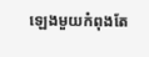ឡេងមួយកំពុងតែ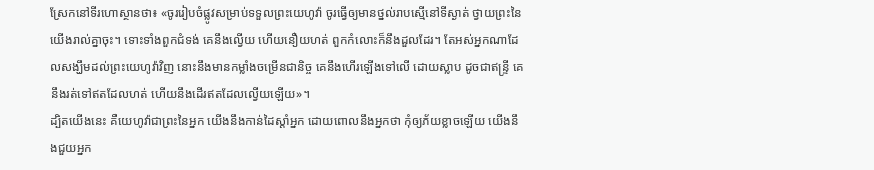ស្រែកនៅទីរហោស្ថានថា៖ «ចូររៀបចំផ្លូវសម្រាប់ទទួលព្រះយេហូវ៉ា ចូរធ្វើឲ្យមានថ្នល់រាបស្មើនៅទីស្ងាត់ ថ្វាយព្រះនៃយើងរាល់គ្នាចុះ។ ទោះទាំងពួកជំទង់ គេនឹងល្វើយ ហើយនឿយហត់ ពួកកំលោះក៏នឹងដួលដែរ។ តែអស់អ្នកណាដែលសង្ឃឹមដល់ព្រះយេហូវ៉ាវិញ នោះនឹងមានកម្លាំងចម្រើនជានិច្ច គេនឹងហើរឡើងទៅលើ ដោយស្លាប ដូចជាឥន្ទ្រី គេនឹងរត់ទៅឥតដែលហត់ ហើយនឹងដើរឥតដែលល្វើយឡើយ»។
ដ្បិតយើងនេះ គឺយេហូវ៉ាជាព្រះនៃអ្នក យើងនឹងកាន់ដៃស្តាំអ្នក ដោយពោលនឹងអ្នកថា កុំឲ្យភ័យខ្លាចឡើយ យើងនឹងជួយអ្នក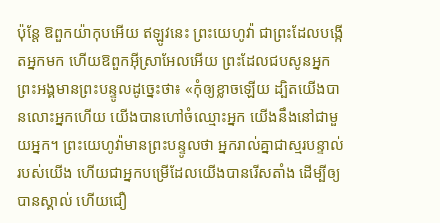ប៉ុន្តែ ឱពួកយ៉ាកុបអើយ ឥឡូវនេះ ព្រះយេហូវ៉ា ជាព្រះដែលបង្កើតអ្នកមក ហើយឱពួកអ៊ីស្រាអែលអើយ ព្រះដែលជបសូនអ្នក ព្រះអង្គមានព្រះបន្ទូលដូច្នេះថា៖ «កុំឲ្យខ្លាចឡើយ ដ្បិតយើងបានលោះអ្នកហើយ យើងបានហៅចំឈ្មោះអ្នក យើងនឹងនៅជាមួយអ្នក។ ព្រះយេហូវ៉ាមានព្រះបន្ទូលថា អ្នករាល់គ្នាជាស្មរបន្ទាល់របស់យើង ហើយជាអ្នកបម្រើដែលយើងបានរើសតាំង ដើម្បីឲ្យបានស្គាល់ ហើយជឿ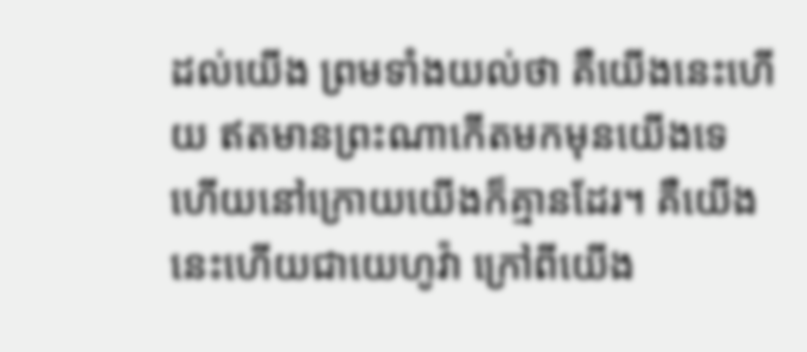ដល់យើង ព្រមទាំងយល់ថា គឺយើងនេះហើយ ឥតមានព្រះណាកើតមកមុនយើងទេ ហើយនៅក្រោយយើងក៏គ្មានដែរ។ គឺយើងនេះហើយជាយេហូវ៉ា ក្រៅពីយើង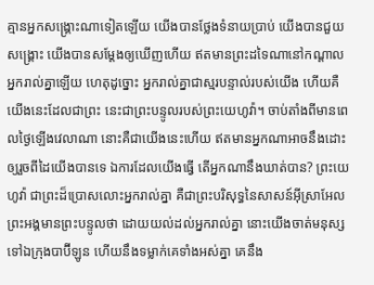គ្មានអ្នកសង្គ្រោះណាទៀតឡើយ យើងបានថ្លែងទំនាយប្រាប់ យើងបានជួយសង្គ្រោះ យើងបានសម្ដែងឲ្យឃើញហើយ ឥតមានព្រះដទៃណានៅកណ្ដាលអ្នករាល់គ្នាឡើយ ហេតុដូច្នោះ អ្នករាល់គ្នាជាស្មរបន្ទាល់របស់យើង ហើយគឺយើងនេះដែលជាព្រះ នេះជាព្រះបន្ទូលរបស់ព្រះយេហូវ៉ា។ ចាប់តាំងពីមានពេលថ្ងៃឡើងវេលាណា នោះគឺជាយើងនេះហើយ ឥតមានអ្នកណាអាចនឹងដោះឲ្យរួចពីដៃយើងបានទេ ឯការដែលយើងធ្វើ តើអ្នកណានឹងឃាត់បាន? ព្រះយេហូវ៉ា ជាព្រះដ៏ប្រោសលោះអ្នករាល់គ្នា គឺជាព្រះបរិសុទ្ធនៃសាសន៍អ៊ីស្រាអែល ព្រះអង្គមានព្រះបន្ទូលថា ដោយយល់ដល់អ្នករាល់គ្នា នោះយើងចាត់មនុស្សទៅឯក្រុងបាប៊ីឡូន ហើយនឹងទម្លាក់គេទាំងអស់គ្នា គេនឹង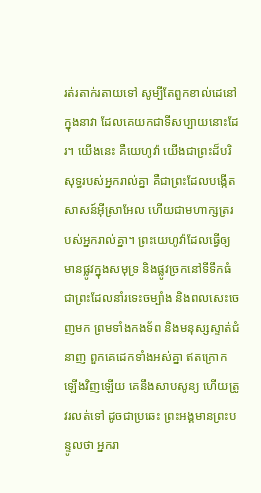រត់រតាក់រតាយទៅ សូម្បីតែពួកខាល់ដេនៅក្នុងនាវា ដែលគេយកជាទីសប្បាយនោះដែរ។ យើងនេះ គឺយេហូវ៉ា យើងជាព្រះដ៏បរិសុទ្ធរបស់អ្នករាល់គ្នា គឺជាព្រះដែលបង្កើតសាសន៍អ៊ីស្រាអែល ហើយជាមហាក្សត្ររបស់អ្នករាល់គ្នា។ ព្រះយេហូវ៉ាដែលធ្វើឲ្យមានផ្លូវក្នុងសមុទ្រ និងផ្លូវច្រកនៅទីទឹកធំ ជាព្រះដែលនាំរទេះចម្បាំង និងពលសេះចេញមក ព្រមទាំងកងទ័ព និងមនុស្សស្ទាត់ជំនាញ ពួកគេដេកទាំងអស់គ្នា ឥតក្រោកឡើងវិញឡើយ គេនឹងសាបសូន្យ ហើយត្រូវរលត់ទៅ ដូចជាប្រឆេះ ព្រះអង្គមានព្រះបន្ទូលថា អ្នករា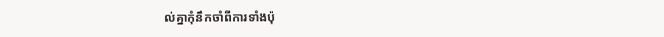ល់គ្នាកុំនឹកចាំពីការទាំងប៉ុ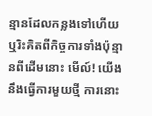ន្មានដែលកន្លងទៅហើយ ឬរិះគិតពីកិច្ចការទាំងប៉ុន្មានពីដើមនោះ មើល៍! យើងនឹងធ្វើការមួយថ្មី ការនោះ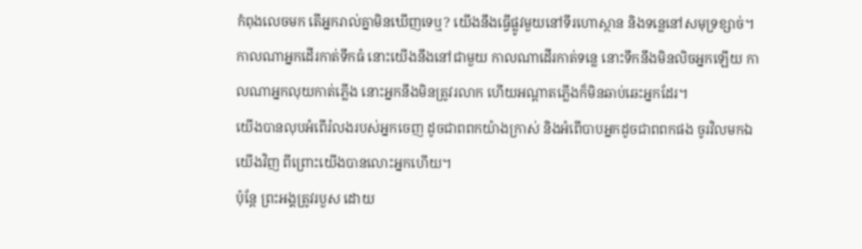កំពុងលេចមក តើអ្នករាល់គ្នាមិនឃើញទេឬ? យើងនឹងធ្វើផ្លូវមួយនៅទីរហោស្ថាន និងទន្លេនៅសមុទ្រខ្សាច់។ កាលណាអ្នកដើរកាត់ទឹកធំ នោះយើងនឹងនៅជាមួយ កាលណាដើរកាត់ទន្លេ នោះទឹកនឹងមិនលិចអ្នកឡើយ កាលណាអ្នកលុយកាត់ភ្លើង នោះអ្នកនឹងមិនត្រូវរលាក ហើយអណ្ដាតភ្លើងក៏មិនឆាប់ឆេះអ្នកដែរ។
យើងបានលុបអំពើរំលងរបស់អ្នកចេញ ដូចជាពពកយ៉ាងក្រាស់ និងអំពើបាបអ្នកដូចជាពពកផង ចូរវិលមកឯយើងវិញ ពីព្រោះយើងបានលោះអ្នកហើយ។
ប៉ុន្តែ ព្រះអង្គត្រូវរបួស ដោយ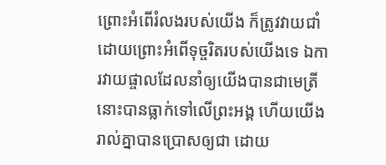ព្រោះអំពើរំលងរបស់យើង ក៏ត្រូវវាយជាំ ដោយព្រោះអំពើទុច្ចរិតរបស់យើងទេ ឯការវាយផ្ចាលដែលនាំឲ្យយើងបានជាមេត្រី នោះបានធ្លាក់ទៅលើព្រះអង្គ ហើយយើងរាល់គ្នាបានប្រោសឲ្យជា ដោយ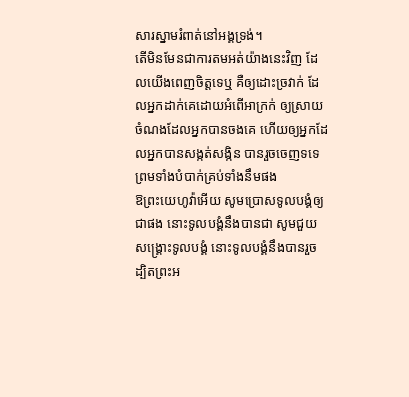សារស្នាមរំពាត់នៅអង្គទ្រង់។
តើមិនមែនជាការតមអត់យ៉ាងនេះវិញ ដែលយើងពេញចិត្តទេឬ គឺឲ្យដោះច្រវាក់ ដែលអ្នកដាក់គេដោយអំពើអាក្រក់ ឲ្យស្រាយចំណងដែលអ្នកបានចងគេ ហើយឲ្យអ្នកដែលអ្នកបានសង្កត់សង្កិន បានរួចចេញទទេ ព្រមទាំងបំបាក់គ្រប់ទាំងនឹមផង
ឱព្រះយេហូវ៉ាអើយ សូមប្រោសទូលបង្គំឲ្យជាផង នោះទូលបង្គំនឹងបានជា សូមជួយសង្គ្រោះទូលបង្គំ នោះទូលបង្គំនឹងបានរួច ដ្បិតព្រះអ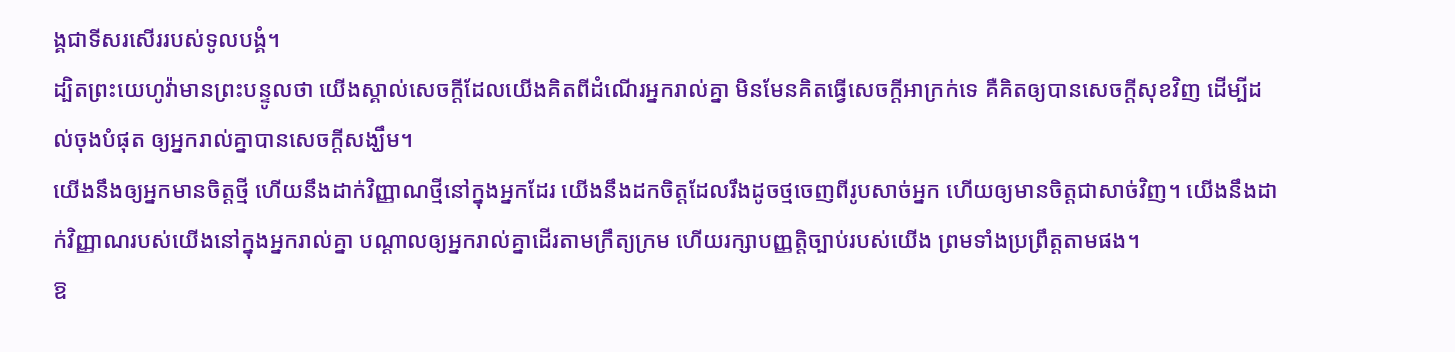ង្គជាទីសរសើររបស់ទូលបង្គំ។
ដ្បិតព្រះយេហូវ៉ាមានព្រះបន្ទូលថា យើងស្គាល់សេចក្ដីដែលយើងគិតពីដំណើរអ្នករាល់គ្នា មិនមែនគិតធ្វើសេចក្ដីអាក្រក់ទេ គឺគិតឲ្យបានសេចក្ដីសុខវិញ ដើម្បីដល់ចុងបំផុត ឲ្យអ្នករាល់គ្នាបានសេចក្ដីសង្ឃឹម។
យើងនឹងឲ្យអ្នកមានចិត្តថ្មី ហើយនឹងដាក់វិញ្ញាណថ្មីនៅក្នុងអ្នកដែរ យើងនឹងដកចិត្តដែលរឹងដូចថ្មចេញពីរូបសាច់អ្នក ហើយឲ្យមានចិត្តជាសាច់វិញ។ យើងនឹងដាក់វិញ្ញាណរបស់យើងនៅក្នុងអ្នករាល់គ្នា បណ្ដាលឲ្យអ្នករាល់គ្នាដើរតាមក្រឹត្យក្រម ហើយរក្សាបញ្ញត្តិច្បាប់របស់យើង ព្រមទាំងប្រព្រឹត្តតាមផង។
ឱ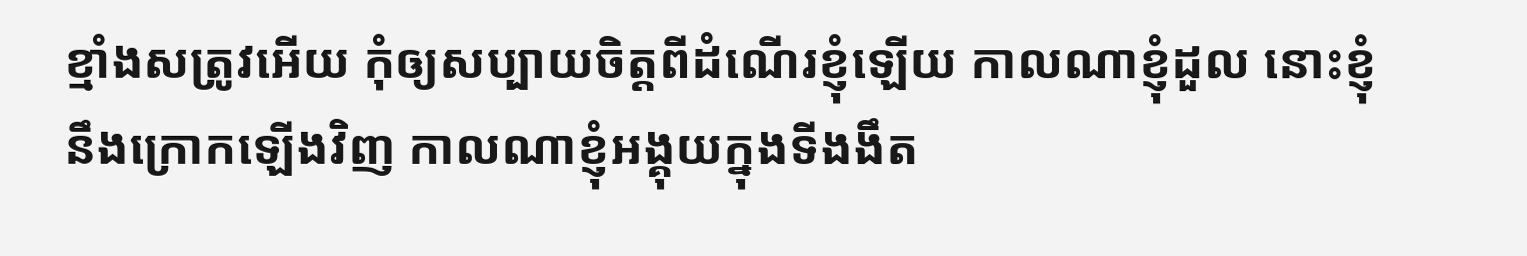ខ្មាំងសត្រូវអើយ កុំឲ្យសប្បាយចិត្តពីដំណើរខ្ញុំឡើយ កាលណាខ្ញុំដួល នោះខ្ញុំនឹងក្រោកឡើងវិញ កាលណាខ្ញុំអង្គុយក្នុងទីងងឹត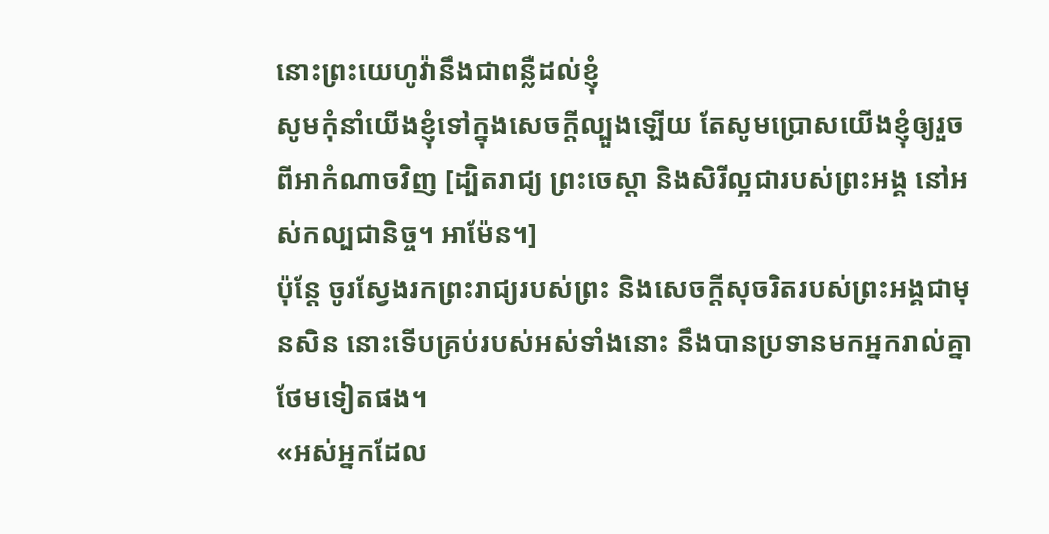នោះព្រះយេហូវ៉ានឹងជាពន្លឺដល់ខ្ញុំ
សូមកុំនាំយើងខ្ញុំទៅក្នុងសេចក្តីល្បួងឡើយ តែសូមប្រោសយើងខ្ញុំឲ្យរួចពីអាកំណាចវិញ [ដ្បិតរាជ្យ ព្រះចេស្តា និងសិរីល្អជារបស់ព្រះអង្គ នៅអស់កល្បជានិច្ច។ អាម៉ែន។]
ប៉ុន្តែ ចូរស្វែងរកព្រះរាជ្យរបស់ព្រះ និងសេចក្តីសុចរិតរបស់ព្រះអង្គជាមុនសិន នោះទើបគ្រប់របស់អស់ទាំងនោះ នឹងបានប្រទានមកអ្នករាល់គ្នាថែមទៀតផង។
«អស់អ្នកដែល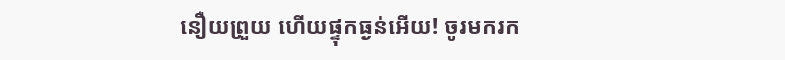នឿយព្រួយ ហើយផ្ទុកធ្ងន់អើយ! ចូរមករក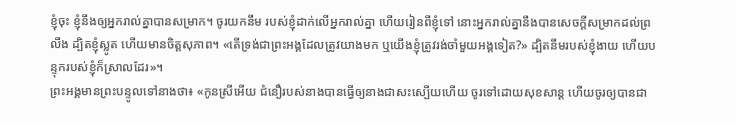ខ្ញុំចុះ ខ្ញុំនឹងឲ្យអ្នករាល់គ្នាបានសម្រាក។ ចូរយកនឹម របស់ខ្ញុំដាក់លើអ្នករាល់គ្នា ហើយរៀនពីខ្ញុំទៅ នោះអ្នករាល់គ្នានឹងបានសេចក្តីសម្រាកដល់ព្រលឹង ដ្បិតខ្ញុំស្លូត ហើយមានចិត្តសុភាព។ «តើទ្រង់ជាព្រះអង្គដែលត្រូវយាងមក ឬយើងខ្ញុំត្រូវរង់ចាំមួយអង្គទៀត?» ដ្បិតនឹមរបស់ខ្ញុំងាយ ហើយបន្ទុករបស់ខ្ញុំក៏ស្រាលដែរ»។
ព្រះអង្គមានព្រះបន្ទូលទៅនាងថា៖ «កូនស្រីអើយ ជំនឿរបស់នាងបានធ្វើឲ្យនាងជាសះស្បើយហើយ ចូរទៅដោយសុខសាន្ត ហើយចូរឲ្យបានជា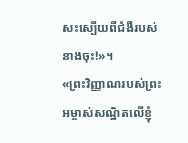សះស្បើយពីជំងឺរបស់នាងចុះ!»។
«ព្រះវិញ្ញាណរបស់ព្រះអម្ចាស់សណ្ឋិតលើខ្ញុំ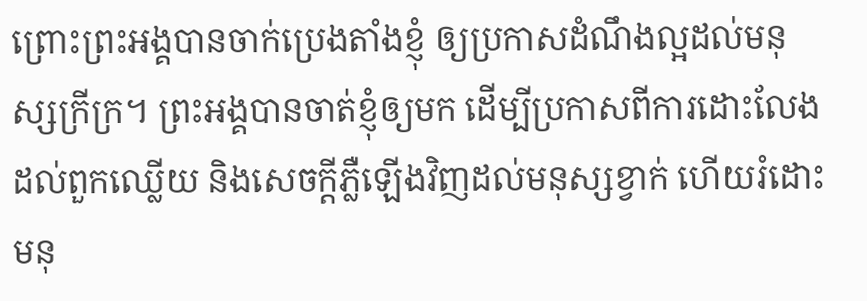ព្រោះព្រះអង្គបានចាក់ប្រេងតាំងខ្ញុំ ឲ្យប្រកាសដំណឹងល្អដល់មនុស្សក្រីក្រ។ ព្រះអង្គបានចាត់ខ្ញុំឲ្យមក ដើម្បីប្រកាសពីការដោះលែងដល់ពួកឈ្លើយ និងសេចក្តីភ្លឺឡើងវិញដល់មនុស្សខ្វាក់ ហើយរំដោះមនុ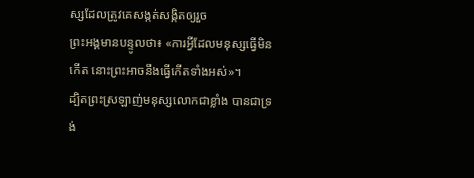ស្សដែលត្រូវគេសង្កត់សង្កិតឲ្យរួច
ព្រះអង្គមានបន្ទូលថា៖ «ការអ្វីដែលមនុស្សធ្វើមិនកើត នោះព្រះអាចនឹងធ្វើកើតទាំងអស់»។
ដ្បិតព្រះស្រឡាញ់មនុស្សលោកជាខ្លាំង បានជាទ្រង់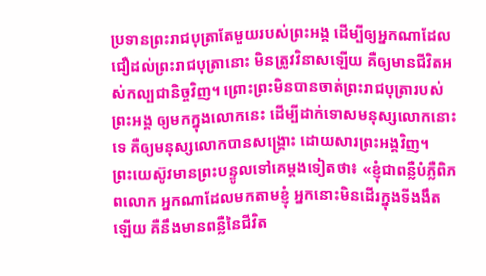ប្រទានព្រះរាជបុត្រាតែមួយរបស់ព្រះអង្គ ដើម្បីឲ្យអ្នកណាដែលជឿដល់ព្រះរាជបុត្រានោះ មិនត្រូវវិនាសឡើយ គឺឲ្យមានជីវិតអស់កល្បជានិច្ចវិញ។ ព្រោះព្រះមិនបានចាត់ព្រះរាជបុត្រារបស់ព្រះអង្គ ឲ្យមកក្នុងលោកនេះ ដើម្បីដាក់ទោសមនុស្សលោកនោះទេ គឺឲ្យមនុស្សលោកបានសង្គ្រោះ ដោយសារព្រះអង្គវិញ។
ព្រះយេស៊ូវមានព្រះបន្ទូលទៅគេម្តងទៀតថា៖ «ខ្ញុំជាពន្លឺបំភ្លឺពិភពលោក អ្នកណាដែលមកតាមខ្ញុំ អ្នកនោះមិនដើរក្នុងទីងងឹតឡើយ គឺនឹងមានពន្លឺនៃជីវិត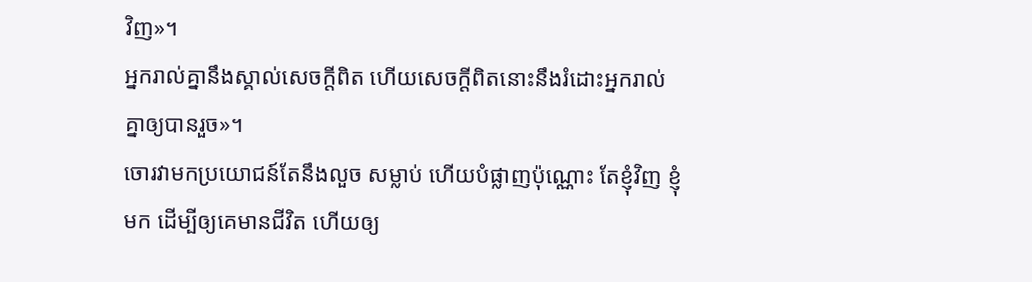វិញ»។
អ្នករាល់គ្នានឹងស្គាល់សេចក្តីពិត ហើយសេចក្តីពិតនោះនឹងរំដោះអ្នករាល់គ្នាឲ្យបានរួច»។
ចោរវាមកប្រយោជន៍តែនឹងលួច សម្លាប់ ហើយបំផ្លាញប៉ុណ្ណោះ តែខ្ញុំវិញ ខ្ញុំមក ដើម្បីឲ្យគេមានជីវិត ហើយឲ្យ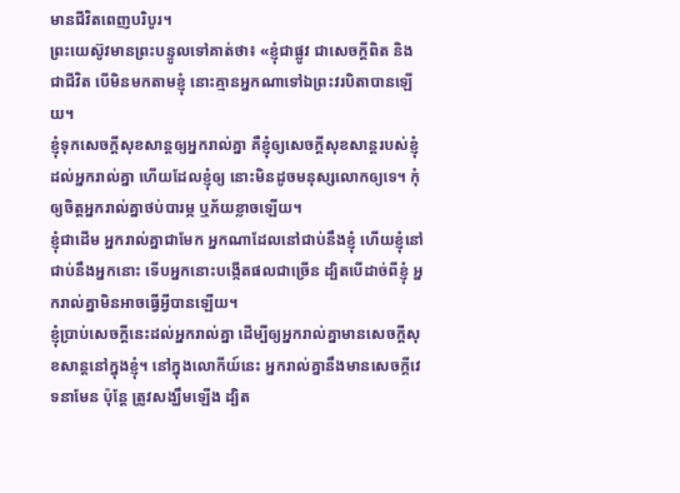មានជីវិតពេញបរិបូរ។
ព្រះយេស៊ូវមានព្រះបន្ទូលទៅគាត់ថា៖ «ខ្ញុំជាផ្លូវ ជាសេចក្តីពិត និងជាជីវិត បើមិនមកតាមខ្ញុំ នោះគ្មានអ្នកណាទៅឯព្រះវរបិតាបានឡើយ។
ខ្ញុំទុកសេចក្តីសុខសាន្តឲ្យអ្នករាល់គ្នា គឺខ្ញុំឲ្យសេចក្តីសុខសាន្តរបស់ខ្ញុំដល់អ្នករាល់គ្នា ហើយដែលខ្ញុំឲ្យ នោះមិនដូចមនុស្សលោកឲ្យទេ។ កុំឲ្យចិត្តអ្នករាល់គ្នាថប់បារម្ភ ឬភ័យខ្លាចឡើយ។
ខ្ញុំជាដើម អ្នករាល់គ្នាជាមែក អ្នកណាដែលនៅជាប់នឹងខ្ញុំ ហើយខ្ញុំនៅជាប់នឹងអ្នកនោះ ទើបអ្នកនោះបង្កើតផលជាច្រើន ដ្បិតបើដាច់ពីខ្ញុំ អ្នករាល់គ្នាមិនអាចធ្វើអ្វីបានឡើយ។
ខ្ញុំប្រាប់សេចក្ដីនេះដល់អ្នករាល់គ្នា ដើម្បីឲ្យអ្នករាល់គ្នាមានសេចក្តីសុខសាន្តនៅក្នុងខ្ញុំ។ នៅក្នុងលោកីយ៍នេះ អ្នករាល់គ្នានឹងមានសេចក្តីវេទនាមែន ប៉ុន្តែ ត្រូវសង្ឃឹមឡើង ដ្បិត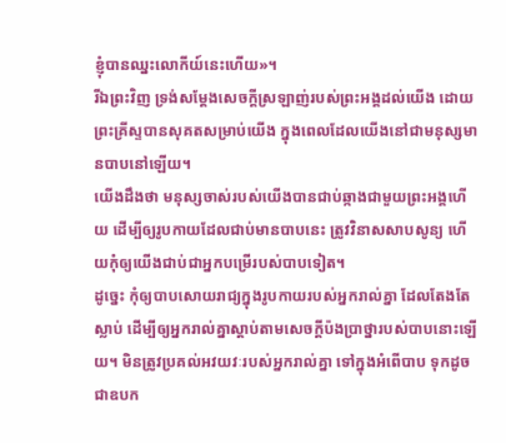ខ្ញុំបានឈ្នះលោកីយ៍នេះហើយ»។
រីឯព្រះវិញ ទ្រង់សម្ដែងសេចក្តីស្រឡាញ់របស់ព្រះអង្គដល់យើង ដោយព្រះគ្រីស្ទបានសុគតសម្រាប់យើង ក្នុងពេលដែលយើងនៅជាមនុស្សមានបាបនៅឡើយ។
យើងដឹងថា មនុស្សចាស់របស់យើងបានជាប់ឆ្កាងជាមួយព្រះអង្គហើយ ដើម្បីឲ្យរូបកាយដែលជាប់មានបាបនេះ ត្រូវវិនាសសាបសូន្យ ហើយកុំឲ្យយើងជាប់ជាអ្នកបម្រើរបស់បាបទៀត។
ដូច្នេះ កុំឲ្យបាបសោយរាជ្យក្នុងរូបកាយរបស់អ្នករាល់គ្នា ដែលតែងតែស្លាប់ ដើម្បីឲ្យអ្នករាល់គ្នាស្តាប់តាមសេចក្តីប៉ងប្រាថ្នារបស់បាបនោះឡើយ។ មិនត្រូវប្រគល់អវយវៈរបស់អ្នករាល់គ្នា ទៅក្នុងអំពើបាប ទុកដូចជាឧបក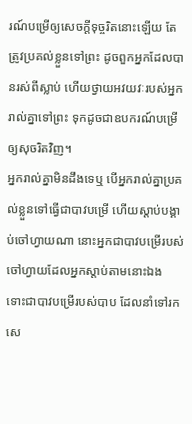រណ៍បម្រើឲ្យសេចក្ដីទុច្ចរិតនោះឡើយ តែត្រូវប្រគល់ខ្លួនទៅព្រះ ដូចពួកអ្នកដែលបានរស់ពីស្លាប់ ហើយថ្វាយអវយវៈរបស់អ្នករាល់គ្នាទៅព្រះ ទុកដូចជាឧបករណ៍បម្រើឲ្យសុចរិតវិញ។
អ្នករាល់គ្នាមិនដឹងទេឬ បើអ្នករាល់គ្នាប្រគល់ខ្លួនទៅធ្វើជាបាវបម្រើ ហើយស្តាប់បង្គាប់ចៅហ្វាយណា នោះអ្នកជាបាវបម្រើរបស់ចៅហ្វាយដែលអ្នកស្តាប់តាមនោះឯង ទោះជាបាវបម្រើរបស់បាប ដែលនាំទៅរកសេ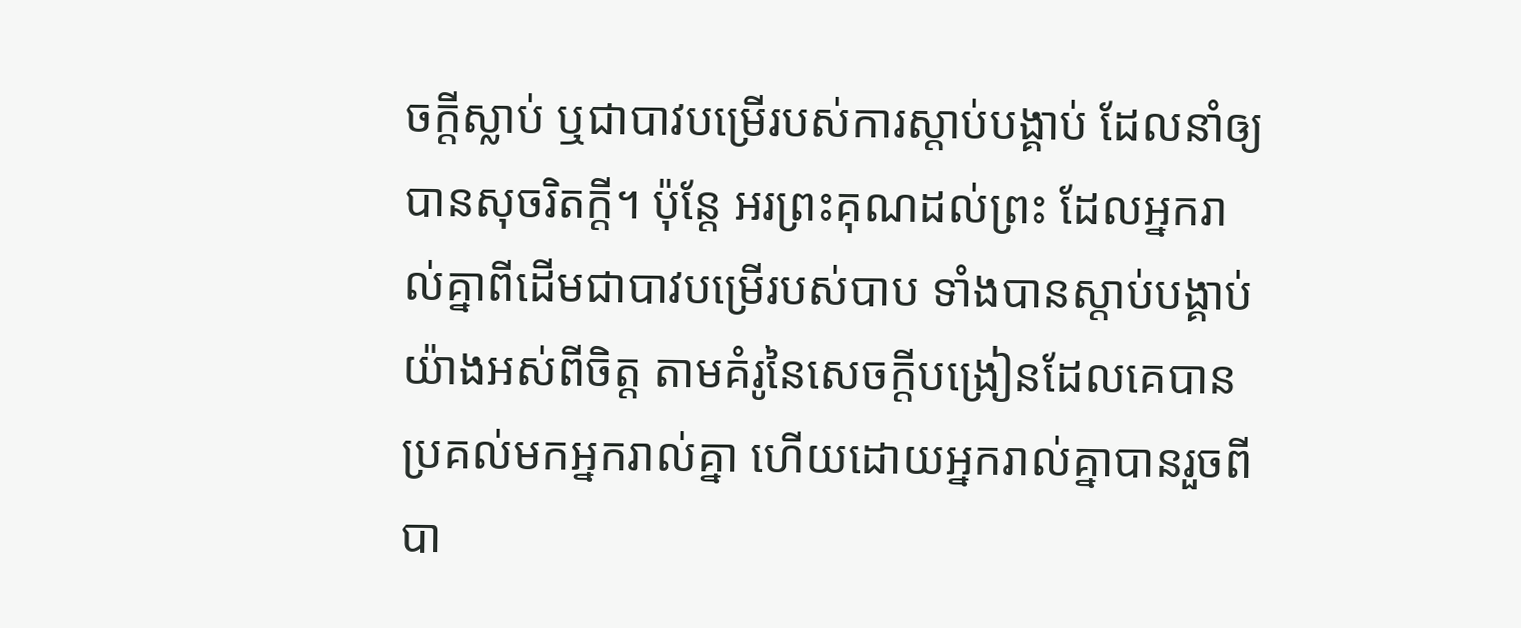ចក្តីស្លាប់ ឬជាបាវបម្រើរបស់ការស្តាប់បង្គាប់ ដែលនាំឲ្យបានសុចរិតក្តី។ ប៉ុន្តែ អរព្រះគុណដល់ព្រះ ដែលអ្នករាល់គ្នាពីដើមជាបាវបម្រើរបស់បាប ទាំងបានស្តាប់បង្គាប់យ៉ាងអស់ពីចិត្ត តាមគំរូនៃសេចក្ដីបង្រៀនដែលគេបានប្រគល់មកអ្នករាល់គ្នា ហើយដោយអ្នករាល់គ្នាបានរួចពីបា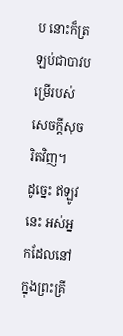ប នោះក៏ត្រឡប់ជាបាវបម្រើរបស់សេចក្តីសុចរិតវិញ។
ដូច្នេះ ឥឡូវនេះ អស់អ្នកដែលនៅក្នុងព្រះគ្រី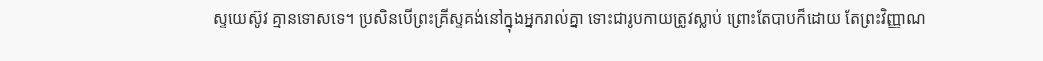ស្ទយេស៊ូវ គ្មានទោសទេ។ ប្រសិនបើព្រះគ្រីស្ទគង់នៅក្នុងអ្នករាល់គ្នា ទោះជារូបកាយត្រូវស្លាប់ ព្រោះតែបាបក៏ដោយ តែព្រះវិញ្ញាណ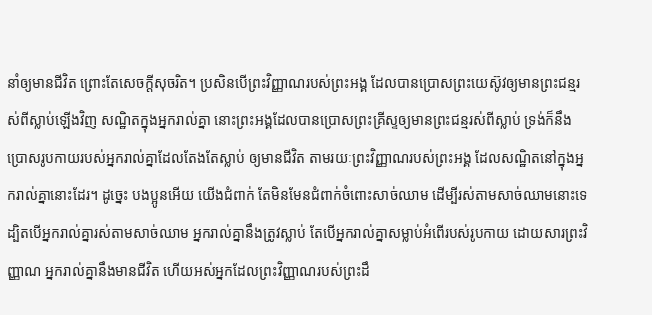នាំឲ្យមានជីវិត ព្រោះតែសេចក្តីសុចរិត។ ប្រសិនបើព្រះវិញ្ញាណរបស់ព្រះអង្គ ដែលបានប្រោសព្រះយេស៊ូវឲ្យមានព្រះជន្មរស់ពីស្លាប់ឡើងវិញ សណ្ឋិតក្នុងអ្នករាល់គ្នា នោះព្រះអង្គដែលបានប្រោសព្រះគ្រីស្ទឲ្យមានព្រះជន្មរស់ពីស្លាប់ ទ្រង់ក៏នឹងប្រោសរូបកាយរបស់អ្នករាល់គ្នាដែលតែងតែស្លាប់ ឲ្យមានជីវិត តាមរយៈព្រះវិញ្ញាណរបស់ព្រះអង្គ ដែលសណ្ឋិតនៅក្នុងអ្នករាល់គ្នានោះដែរ។ ដូច្នេះ បងប្អូនអើយ យើងជំពាក់ តែមិនមែនជំពាក់ចំពោះសាច់ឈាម ដើម្បីរស់តាមសាច់ឈាមនោះទេ ដ្បិតបើអ្នករាល់គ្នារស់តាមសាច់ឈាម អ្នករាល់គ្នានឹងត្រូវស្លាប់ តែបើអ្នករាល់គ្នាសម្លាប់អំពើរបស់រូបកាយ ដោយសារព្រះវិញ្ញាណ អ្នករាល់គ្នានឹងមានជីវិត ហើយអស់អ្នកដែលព្រះវិញ្ញាណរបស់ព្រះដឹ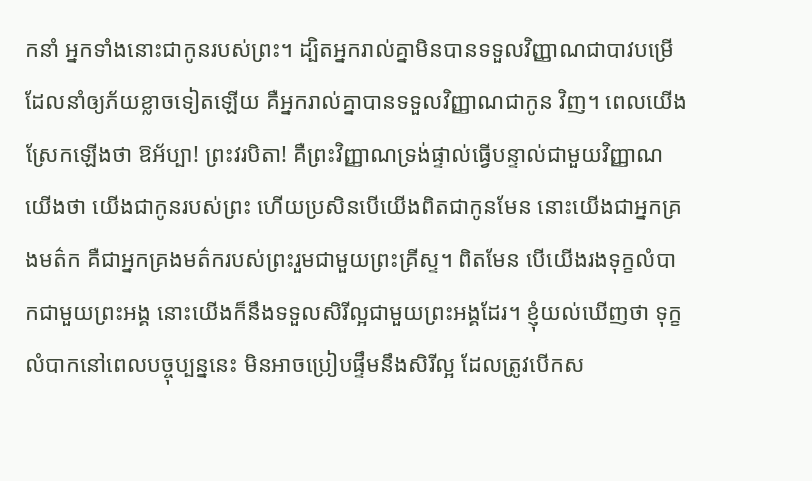កនាំ អ្នកទាំងនោះជាកូនរបស់ព្រះ។ ដ្បិតអ្នករាល់គ្នាមិនបានទទួលវិញ្ញាណជាបាវបម្រើ ដែលនាំឲ្យភ័យខ្លាចទៀតឡើយ គឺអ្នករាល់គ្នាបានទទួលវិញ្ញាណជាកូន វិញ។ ពេលយើងស្រែកឡើងថា ឱអ័ប្បា! ព្រះវរបិតា! គឺព្រះវិញ្ញាណទ្រង់ផ្ទាល់ធ្វើបន្ទាល់ជាមួយវិញ្ញាណយើងថា យើងជាកូនរបស់ព្រះ ហើយប្រសិនបើយើងពិតជាកូនមែន នោះយើងជាអ្នកគ្រងមត៌ក គឺជាអ្នកគ្រងមត៌ករបស់ព្រះរួមជាមួយព្រះគ្រីស្ទ។ ពិតមែន បើយើងរងទុក្ខលំបាកជាមួយព្រះអង្គ នោះយើងក៏នឹងទទួលសិរីល្អជាមួយព្រះអង្គដែរ។ ខ្ញុំយល់ឃើញថា ទុក្ខលំបាកនៅពេលបច្ចុប្បន្ននេះ មិនអាចប្រៀបផ្ទឹមនឹងសិរីល្អ ដែលត្រូវបើកស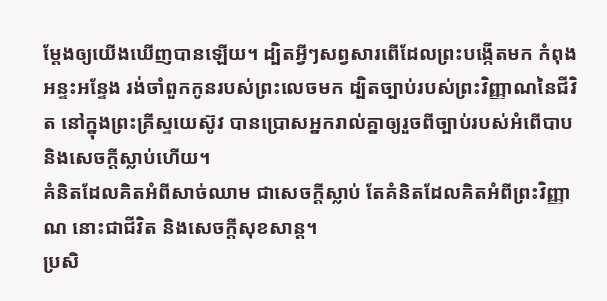ម្ដែងឲ្យយើងឃើញបានឡើយ។ ដ្បិតអ្វីៗសព្វសារពើដែលព្រះបង្កើតមក កំពុងអន្ទះអន្ទែង រង់ចាំពួកកូនរបស់ព្រះលេចមក ដ្បិតច្បាប់របស់ព្រះវិញ្ញាណនៃជីវិត នៅក្នុងព្រះគ្រីស្ទយេស៊ូវ បានប្រោសអ្នករាល់គ្នាឲ្យរួចពីច្បាប់របស់អំពើបាប និងសេចក្តីស្លាប់ហើយ។
គំនិតដែលគិតអំពីសាច់ឈាម ជាសេចក្តីស្លាប់ តែគំនិតដែលគិតអំពីព្រះវិញ្ញាណ នោះជាជីវិត និងសេចក្តីសុខសាន្ត។
ប្រសិ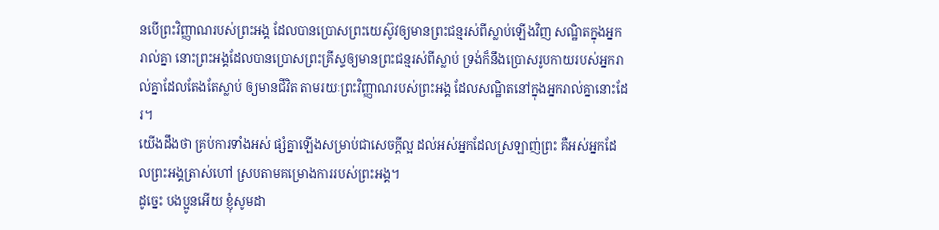នបើព្រះវិញ្ញាណរបស់ព្រះអង្គ ដែលបានប្រោសព្រះយេស៊ូវឲ្យមានព្រះជន្មរស់ពីស្លាប់ឡើងវិញ សណ្ឋិតក្នុងអ្នករាល់គ្នា នោះព្រះអង្គដែលបានប្រោសព្រះគ្រីស្ទឲ្យមានព្រះជន្មរស់ពីស្លាប់ ទ្រង់ក៏នឹងប្រោសរូបកាយរបស់អ្នករាល់គ្នាដែលតែងតែស្លាប់ ឲ្យមានជីវិត តាមរយៈព្រះវិញ្ញាណរបស់ព្រះអង្គ ដែលសណ្ឋិតនៅក្នុងអ្នករាល់គ្នានោះដែរ។
យើងដឹងថា គ្រប់ការទាំងអស់ ផ្សំគ្នាឡើងសម្រាប់ជាសេចក្តីល្អ ដល់អស់អ្នកដែលស្រឡាញ់ព្រះ គឺអស់អ្នកដែលព្រះអង្គត្រាស់ហៅ ស្របតាមគម្រោងការរបស់ព្រះអង្គ។
ដូច្នេះ បងប្អូនអើយ ខ្ញុំសូមដា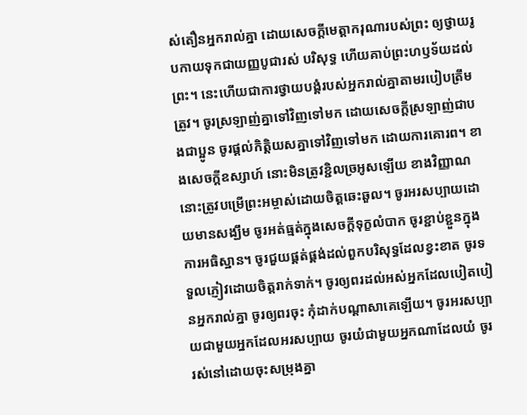ស់តឿនអ្នករាល់គ្នា ដោយសេចក្តីមេត្តាករុណារបស់ព្រះ ឲ្យថ្វាយរូបកាយទុកជាយញ្ញបូជារស់ បរិសុទ្ធ ហើយគាប់ព្រះហឫទ័យដល់ព្រះ។ នេះហើយជាការថ្វាយបង្គំរបស់អ្នករាល់គ្នាតាមរបៀបត្រឹមត្រូវ។ ចូរស្រឡាញ់គ្នាទៅវិញទៅមក ដោយសេចក្ដីស្រឡាញ់ជាបងជាប្អូន ចូរផ្តល់កិត្តិយសគ្នាទៅវិញទៅមក ដោយការគោរព។ ខាងសេចក្ដីឧស្សាហ៍ នោះមិនត្រូវខ្ជិលច្រអូសឡើយ ខាងវិញ្ញាណ នោះត្រូវបម្រើព្រះអម្ចាស់ដោយចិត្តឆេះឆួល។ ចូរអរសប្បាយដោយមានសង្ឃឹម ចូរអត់ធ្មត់ក្នុងសេចក្តីទុក្ខលំបាក ចូរខ្ជាប់ខ្ជួនក្នុងការអធិស្ឋាន។ ចូរជួយផ្គត់ផ្គង់ដល់ពួកបរិសុទ្ធដែលខ្វះខាត ចូរទទួលភ្ញៀវដោយចិត្តរាក់ទាក់។ ចូរឲ្យពរដល់អស់អ្នកដែលបៀតបៀនអ្នករាល់គ្នា ចូរឲ្យពរចុះ កុំដាក់បណ្ដាសាគេឡើយ។ ចូរអរសប្បាយជាមួយអ្នកដែលអរសប្បាយ ចូរយំជាមួយអ្នកណាដែលយំ ចូររស់នៅដោយចុះសម្រុងគ្នា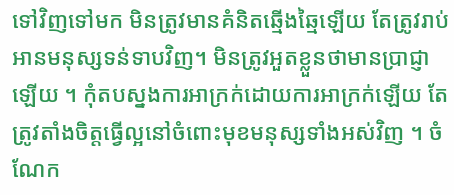ទៅវិញទៅមក មិនត្រូវមានគំនិតឆ្មើងឆ្មៃឡើយ តែត្រូវរាប់អានមនុស្សទន់ទាបវិញ។ មិនត្រូវអួតខ្លួនថាមានប្រាជ្ញាឡើយ ។ កុំតបស្នងការអាក្រក់ដោយការអាក្រក់ឡើយ តែត្រូវតាំងចិត្តធ្វើល្អនៅចំពោះមុខមនុស្សទាំងអស់វិញ ។ ចំណែក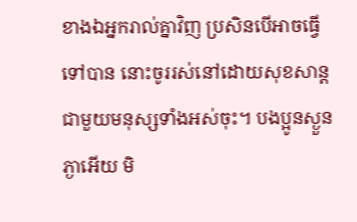ខាងឯអ្នករាល់គ្នាវិញ ប្រសិនបើអាចធ្វើទៅបាន នោះចូររស់នៅដោយសុខសាន្តជាមួយមនុស្សទាំងអស់ចុះ។ បងប្អូនស្ងួនភ្ងាអើយ មិ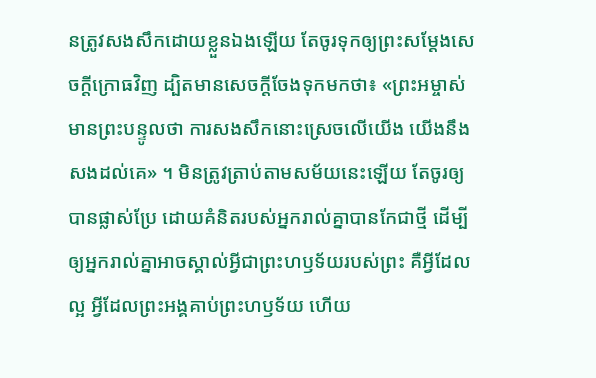នត្រូវសងសឹកដោយខ្លួនឯងឡើយ តែចូរទុកឲ្យព្រះសម្ដែងសេចក្ដីក្រោធវិញ ដ្បិតមានសេចក្តីចែងទុកមកថា៖ «ព្រះអម្ចាស់មានព្រះបន្ទូលថា ការសងសឹកនោះស្រេចលើយើង យើងនឹងសងដល់គេ» ។ មិនត្រូវត្រាប់តាមសម័យនេះឡើយ តែចូរឲ្យបានផ្លាស់ប្រែ ដោយគំនិតរបស់អ្នករាល់គ្នាបានកែជាថ្មី ដើម្បីឲ្យអ្នករាល់គ្នាអាចស្គាល់អ្វីជាព្រះហឫទ័យរបស់ព្រះ គឺអ្វីដែលល្អ អ្វីដែលព្រះអង្គគាប់ព្រះហឫទ័យ ហើយ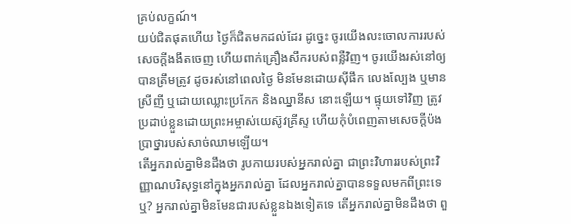គ្រប់លក្ខណ៍។
យប់ជិតផុតហើយ ថ្ងៃក៏ជិតមកដល់ដែរ ដូច្នេះ ចូរយើងលះចោលការរបស់សេចក្តីងងឹតចេញ ហើយពាក់គ្រឿងសឹករបស់ពន្លឺវិញ។ ចូរយើងរស់នៅឲ្យបានត្រឹមត្រូវ ដូចរស់នៅពេលថ្ងៃ មិនមែនដោយស៊ីផឹក លេងល្បែង ឬមានស្រីញី ឬដោយឈ្លោះប្រកែក និងឈ្នានីស នោះឡើយ។ ផ្ទុយទៅវិញ ត្រូវប្រដាប់ខ្លួនដោយព្រះអម្ចាស់យេស៊ូវគ្រីស្ទ ហើយកុំបំពេញតាមសេចក្ដីប៉ងប្រាថ្នារបស់សាច់ឈាមឡើយ។
តើអ្នករាល់គ្នាមិនដឹងថា រូបកាយរបស់អ្នករាល់គ្នា ជាព្រះវិហាររបស់ព្រះវិញ្ញាណបរិសុទ្ធនៅក្នុងអ្នករាល់គ្នា ដែលអ្នករាល់គ្នាបានទទួលមកពីព្រះទេឬ? អ្នករាល់គ្នាមិនមែនជារបស់ខ្លួនឯងទៀតទេ តើអ្នករាល់គ្នាមិនដឹងថា ពួ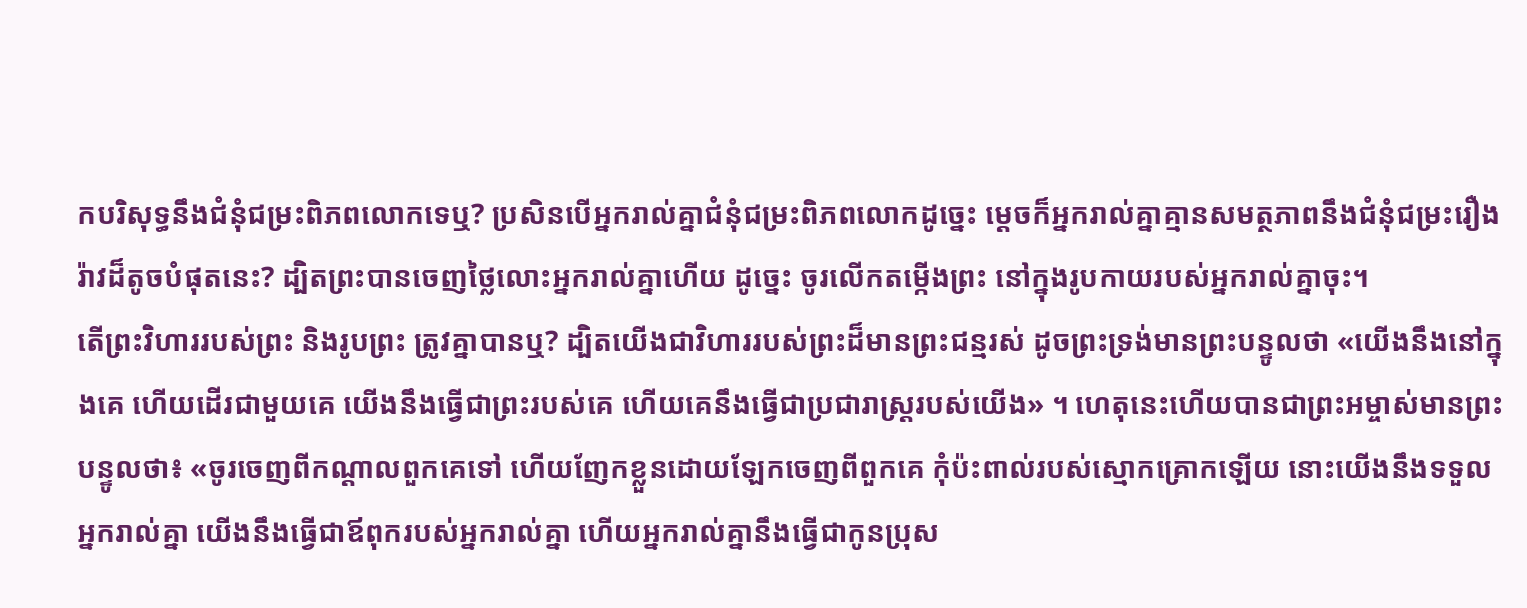កបរិសុទ្ធនឹងជំនុំជម្រះពិភពលោកទេឬ? ប្រសិនបើអ្នករាល់គ្នាជំនុំជម្រះពិភពលោកដូច្នេះ ម្ដេចក៏អ្នករាល់គ្នាគ្មានសមត្ថភាពនឹងជំនុំជម្រះរឿងរ៉ាវដ៏តូចបំផុតនេះ? ដ្បិតព្រះបានចេញថ្លៃលោះអ្នករាល់គ្នាហើយ ដូច្នេះ ចូរលើកតម្កើងព្រះ នៅក្នុងរូបកាយរបស់អ្នករាល់គ្នាចុះ។
តើព្រះវិហាររបស់ព្រះ និងរូបព្រះ ត្រូវគ្នាបានឬ? ដ្បិតយើងជាវិហាររបស់ព្រះដ៏មានព្រះជន្មរស់ ដូចព្រះទ្រង់មានព្រះបន្ទូលថា «យើងនឹងនៅក្នុងគេ ហើយដើរជាមួយគេ យើងនឹងធ្វើជាព្រះរបស់គេ ហើយគេនឹងធ្វើជាប្រជារាស្ត្ររបស់យើង» ។ ហេតុនេះហើយបានជាព្រះអម្ចាស់មានព្រះបន្ទូលថា៖ «ចូរចេញពីកណ្តាលពួកគេទៅ ហើយញែកខ្លួនដោយឡែកចេញពីពួកគេ កុំប៉ះពាល់របស់ស្មោកគ្រោកឡើយ នោះយើងនឹងទទួលអ្នករាល់គ្នា យើងនឹងធ្វើជាឪពុករបស់អ្នករាល់គ្នា ហើយអ្នករាល់គ្នានឹងធ្វើជាកូនប្រុស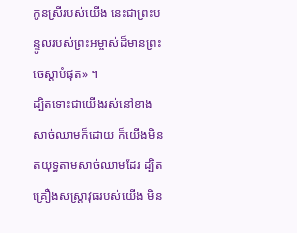កូនស្រីរបស់យើង នេះជាព្រះបន្ទូលរបស់ព្រះអម្ចាស់ដ៏មានព្រះចេស្តាបំផុត» ។
ដ្បិតទោះជាយើងរស់នៅខាងសាច់ឈាមក៏ដោយ ក៏យើងមិនតយុទ្ធតាមសាច់ឈាមដែរ ដ្បិតគ្រឿងសស្ត្រាវុធរបស់យើង មិន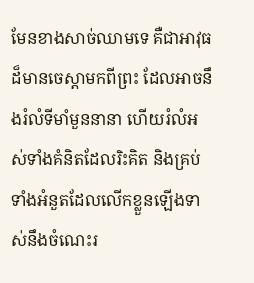មែនខាងសាច់ឈាមទេ គឺជាអាវុធដ៏មានចេស្ដាមកពីព្រះ ដែលអាចនឹងរំលំទីមាំមួននានា ហើយរំលំអស់ទាំងគំនិតដែលរិះគិត និងគ្រប់ទាំងអំនួតដែលលើកខ្លួនឡើងទាស់នឹងចំណេះរ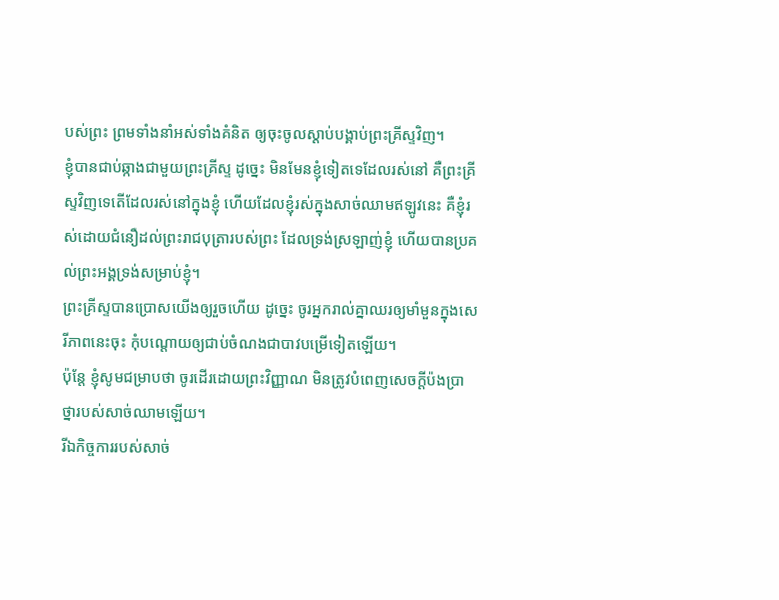បស់ព្រះ ព្រមទាំងនាំអស់ទាំងគំនិត ឲ្យចុះចូលស្តាប់បង្គាប់ព្រះគ្រីស្ទវិញ។
ខ្ញុំបានជាប់ឆ្កាងជាមួយព្រះគ្រីស្ទ ដូច្នេះ មិនមែនខ្ញុំទៀតទេដែលរស់នៅ គឺព្រះគ្រីស្ទវិញទេតើដែលរស់នៅក្នុងខ្ញុំ ហើយដែលខ្ញុំរស់ក្នុងសាច់ឈាមឥឡូវនេះ គឺខ្ញុំរស់ដោយជំនឿដល់ព្រះរាជបុត្រារបស់ព្រះ ដែលទ្រង់ស្រឡាញ់ខ្ញុំ ហើយបានប្រគល់ព្រះអង្គទ្រង់សម្រាប់ខ្ញុំ។
ព្រះគ្រីស្ទបានប្រោសយើងឲ្យរួចហើយ ដូច្នេះ ចូរអ្នករាល់គ្នាឈរឲ្យមាំមួនក្នុងសេរីភាពនេះចុះ កុំបណ្តោយឲ្យជាប់ចំណងជាបាវបម្រើទៀតឡើយ។
ប៉ុន្ដែ ខ្ញុំសូមជម្រាបថា ចូរដើរដោយព្រះវិញ្ញាណ មិនត្រូវបំពេញសេចក្ដីប៉ងប្រាថ្នារបស់សាច់ឈាមឡើយ។
រីឯកិច្ចការរបស់សាច់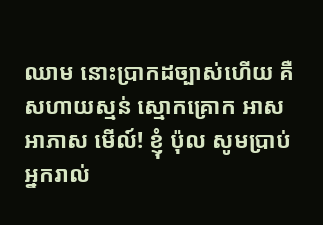ឈាម នោះប្រាកដច្បាស់ហើយ គឺសហាយស្មន់ ស្មោកគ្រោក អាសអាភាស មើល៍! ខ្ញុំ ប៉ុល សូមប្រាប់អ្នករាល់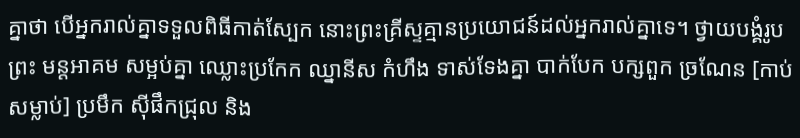គ្នាថា បើអ្នករាល់គ្នាទទួលពិធីកាត់ស្បែក នោះព្រះគ្រីស្ទគ្មានប្រយោជន៍ដល់អ្នករាល់គ្នាទេ។ ថ្វាយបង្គំរូបព្រះ មន្តអាគម សម្អប់គ្នា ឈ្លោះប្រកែក ឈ្នានីស កំហឹង ទាស់ទែងគ្នា បាក់បែក បក្សពួក ច្រណែន [កាប់សម្លាប់] ប្រមឹក ស៊ីផឹកជ្រុល និង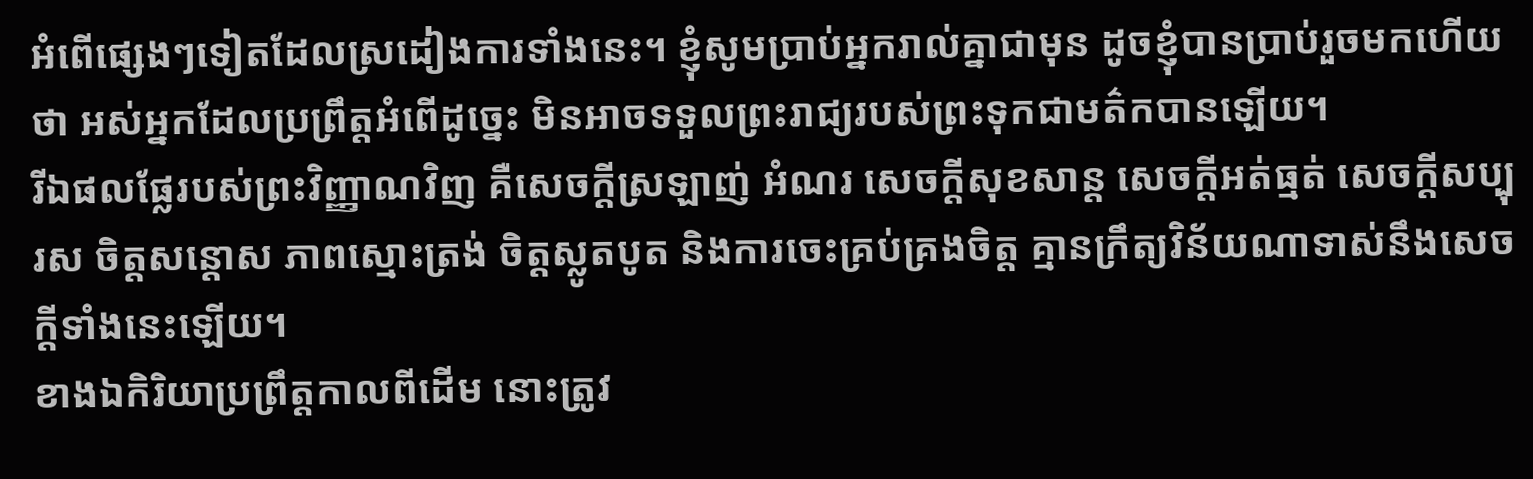អំពើផ្សេងៗទៀតដែលស្រដៀងការទាំងនេះ។ ខ្ញុំសូមប្រាប់អ្នករាល់គ្នាជាមុន ដូចខ្ញុំបានប្រាប់រួចមកហើយថា អស់អ្នកដែលប្រព្រឹត្តអំពើដូច្នេះ មិនអាចទទួលព្រះរាជ្យរបស់ព្រះទុកជាមត៌កបានឡើយ។
រីឯផលផ្លែរបស់ព្រះវិញ្ញាណវិញ គឺសេចក្ដីស្រឡាញ់ អំណរ សេចក្ដីសុខសាន្ត សេចក្ដីអត់ធ្មត់ សេចក្ដីសប្បុរស ចិត្តសន្ដោស ភាពស្មោះត្រង់ ចិត្តស្លូតបូត និងការចេះគ្រប់គ្រងចិត្ត គ្មានក្រឹត្យវិន័យណាទាស់នឹងសេចក្ដីទាំងនេះឡើយ។
ខាងឯកិរិយាប្រព្រឹត្តកាលពីដើម នោះត្រូវ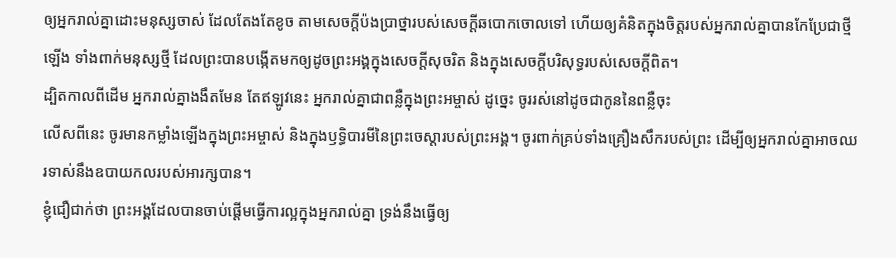ឲ្យអ្នករាល់គ្នាដោះមនុស្សចាស់ ដែលតែងតែខូច តាមសេចក្តីប៉ងប្រាថ្នារបស់សេចក្តីឆបោកចោលទៅ ហើយឲ្យគំនិតក្នុងចិត្តរបស់អ្នករាល់គ្នាបានកែប្រែជាថ្មីឡើង ទាំងពាក់មនុស្សថ្មី ដែលព្រះបានបង្កើតមកឲ្យដូចព្រះអង្គក្នុងសេចក្តីសុចរិត និងក្នុងសេចក្តីបរិសុទ្ធរបស់សេចក្តីពិត។
ដ្បិតកាលពីដើម អ្នករាល់គ្នាងងឹតមែន តែឥឡូវនេះ អ្នករាល់គ្នាជាពន្លឺក្នុងព្រះអម្ចាស់ ដូច្នេះ ចូររស់នៅដូចជាកូននៃពន្លឺចុះ
លើសពីនេះ ចូរមានកម្លាំងឡើងក្នុងព្រះអម្ចាស់ និងក្នុងឫទ្ធិបារមីនៃព្រះចេស្តារបស់ព្រះអង្គ។ ចូរពាក់គ្រប់ទាំងគ្រឿងសឹករបស់ព្រះ ដើម្បីឲ្យអ្នករាល់គ្នាអាចឈរទាស់នឹងឧបាយកលរបស់អារក្សបាន។
ខ្ញុំជឿជាក់ថា ព្រះអង្គដែលបានចាប់ផ្តើមធ្វើការល្អក្នុងអ្នករាល់គ្នា ទ្រង់នឹងធ្វើឲ្យ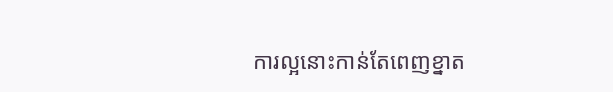ការល្អនោះកាន់តែពេញខ្នាត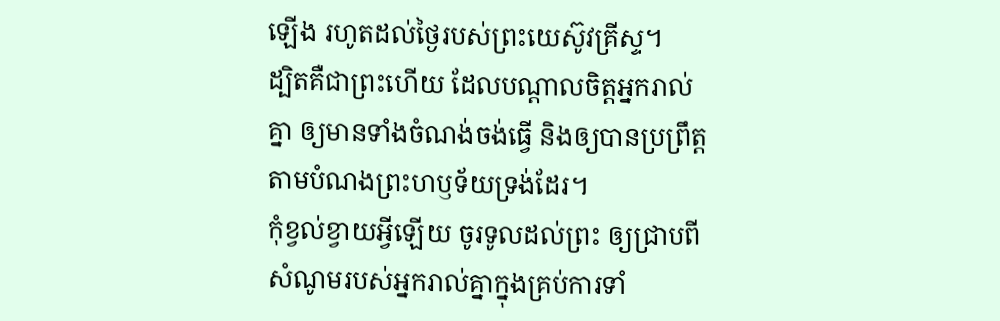ឡើង រហូតដល់ថ្ងៃរបស់ព្រះយេស៊ូវគ្រីស្ទ។
ដ្បិតគឺជាព្រះហើយ ដែលបណ្តាលចិត្តអ្នករាល់គ្នា ឲ្យមានទាំងចំណង់ចង់ធ្វើ និងឲ្យបានប្រព្រឹត្តតាមបំណងព្រះហឫទ័យទ្រង់ដែរ។
កុំខ្វល់ខ្វាយអ្វីឡើយ ចូរទូលដល់ព្រះ ឲ្យជ្រាបពីសំណូមរបស់អ្នករាល់គ្នាក្នុងគ្រប់ការទាំ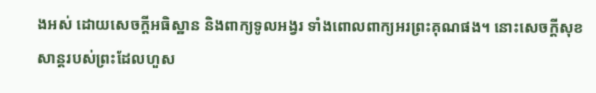ងអស់ ដោយសេចក្ដីអធិស្ឋាន និងពាក្យទូលអង្វរ ទាំងពោលពាក្យអរព្រះគុណផង។ នោះសេចក្ដីសុខសាន្តរបស់ព្រះដែលហួស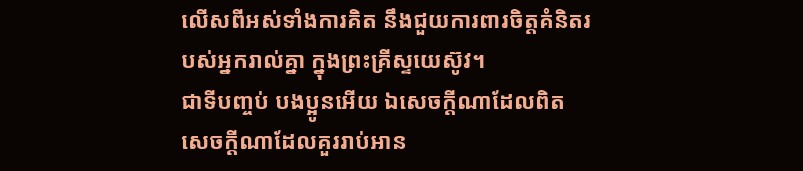លើសពីអស់ទាំងការគិត នឹងជួយការពារចិត្តគំនិតរបស់អ្នករាល់គ្នា ក្នុងព្រះគ្រីស្ទយេស៊ូវ។
ជាទីបញ្ចប់ បងប្អូនអើយ ឯសេចក្ដីណាដែលពិត សេចក្ដីណាដែលគួររាប់អាន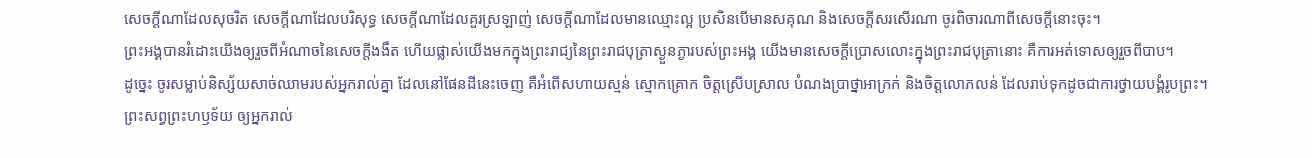សេចក្ដីណាដែលសុចរិត សេចក្ដីណាដែលបរិសុទ្ធ សេចក្ដីណាដែលគួរស្រឡាញ់ សេចក្ដីណាដែលមានឈ្មោះល្អ ប្រសិនបើមានសគុណ និងសេចក្ដីសរសើរណា ចូរពិចារណាពីសេចក្ដីនោះចុះ។
ព្រះអង្គបានរំដោះយើងឲ្យរួចពីអំណាចនៃសេចក្តីងងឹត ហើយផ្លាស់យើងមកក្នុងព្រះរាជ្យនៃព្រះរាជបុត្រាស្ងួនភ្ងារបស់ព្រះអង្គ យើងមានសេចក្តីប្រោសលោះក្នុងព្រះរាជបុត្រានោះ គឺការអត់ទោសឲ្យរួចពីបាប។
ដូច្នេះ ចូរសម្លាប់និស្ស័យសាច់ឈាមរបស់អ្នករាល់គ្នា ដែលនៅផែនដីនេះចេញ គឺអំពើសហាយស្មន់ ស្មោកគ្រោក ចិត្តស្រើបស្រាល បំណងប្រាថ្នាអាក្រក់ និងចិត្តលោភលន់ ដែលរាប់ទុកដូចជាការថ្វាយបង្គំរូបព្រះ។
ព្រះសព្វព្រះហឫទ័យ ឲ្យអ្នករាល់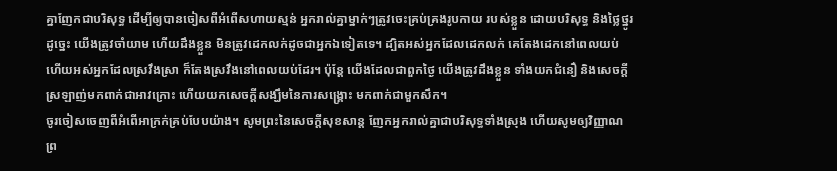គ្នាញែកជាបរិសុទ្ធ ដើម្បីឲ្យបានចៀសពីអំពើសហាយស្មន់ អ្នករាល់គ្នាម្នាក់ៗត្រូវចេះគ្រប់គ្រងរូបកាយ របស់ខ្លួន ដោយបរិសុទ្ធ និងថ្លៃថ្នូរ
ដូច្នេះ យើងត្រូវចាំយាម ហើយដឹងខ្លួន មិនត្រូវដេកលក់ដូចជាអ្នកឯទៀតទេ។ ដ្បិតអស់អ្នកដែលដេកលក់ គេតែងដេកនៅពេលយប់ ហើយអស់អ្នកដែលស្រវឹងស្រា ក៏តែងស្រវឹងនៅពេលយប់ដែរ។ ប៉ុន្ដែ យើងដែលជាពួកថ្ងៃ យើងត្រូវដឹងខ្លួន ទាំងយកជំនឿ និងសេចក្ដីស្រឡាញ់មកពាក់ជាអាវក្រោះ ហើយយកសេចក្ដីសង្ឃឹមនៃការសង្គ្រោះ មកពាក់ជាមួកសឹក។
ចូរចៀសចេញពីអំពើអាក្រក់គ្រប់បែបយ៉ាង។ សូមព្រះនៃសេចក្ដីសុខសាន្ត ញែកអ្នករាល់គ្នាជាបរិសុទ្ធទាំងស្រុង ហើយសូមឲ្យវិញ្ញាណ ព្រ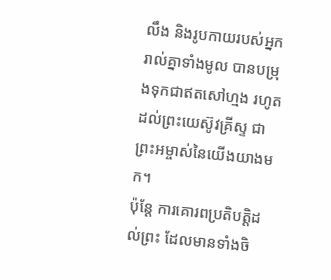លឹង និងរូបកាយរបស់អ្នករាល់គ្នាទាំងមូល បានបម្រុងទុកជាឥតសៅហ្មង រហូតដល់ព្រះយេស៊ូវគ្រីស្ទ ជាព្រះអម្ចាស់នៃយើងយាងមក។
ប៉ុន្ដែ ការគោរពប្រតិបត្តិដល់ព្រះ ដែលមានទាំងចិ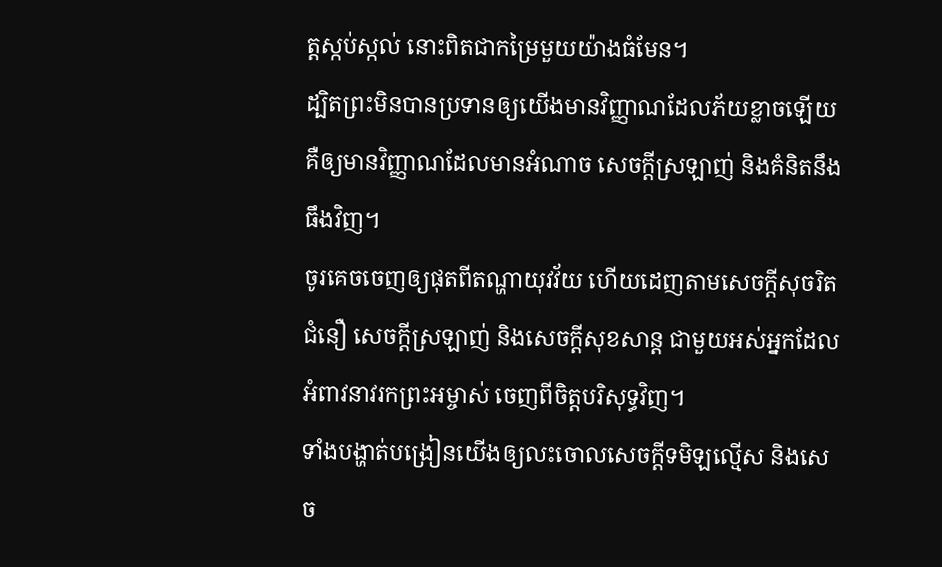ត្តស្កប់ស្កល់ នោះពិតជាកម្រៃមួយយ៉ាងធំមែន។
ដ្បិតព្រះមិនបានប្រទានឲ្យយើងមានវិញ្ញាណដែលភ័យខ្លាចឡើយ គឺឲ្យមានវិញ្ញាណដែលមានអំណាច សេចក្ដីស្រឡាញ់ និងគំនិតនឹងធឹងវិញ។
ចូរគេចចេញឲ្យផុតពីតណ្ហាយុវវ័យ ហើយដេញតាមសេចក្ដីសុចរិត ជំនឿ សេចក្ដីស្រឡាញ់ និងសេចក្ដីសុខសាន្ត ជាមួយអស់អ្នកដែលអំពាវនាវរកព្រះអម្ចាស់ ចេញពីចិត្តបរិសុទ្ធវិញ។
ទាំងបង្ហាត់បង្រៀនយើងឲ្យលះចោលសេចក្ដីទមិឡល្មើស និងសេច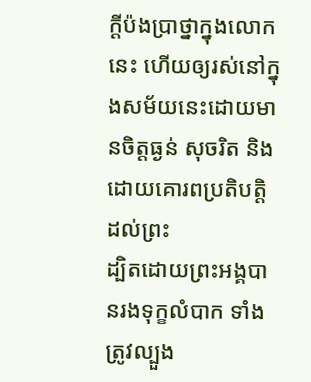ក្ដីប៉ងប្រាថ្នាក្នុងលោកនេះ ហើយឲ្យរស់នៅក្នុងសម័យនេះដោយមានចិត្តធ្ងន់ សុចរិត និងដោយគោរពប្រតិបត្តិដល់ព្រះ
ដ្បិតដោយព្រះអង្គបានរងទុក្ខលំបាក ទាំងត្រូវល្បួង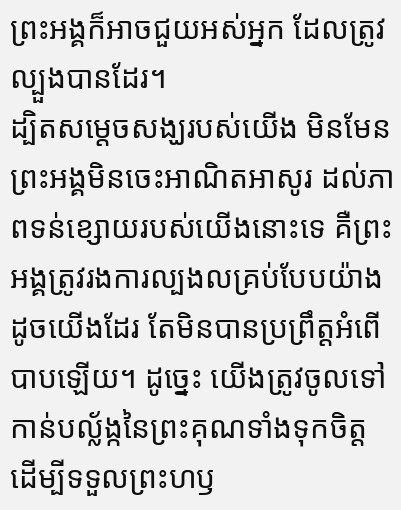ព្រះអង្គក៏អាចជួយអស់អ្នក ដែលត្រូវល្បួងបានដែរ។
ដ្បិតសម្តេចសង្ឃរបស់យើង មិនមែនព្រះអង្គមិនចេះអាណិតអាសូរ ដល់ភាពទន់ខ្សោយរបស់យើងនោះទេ គឺព្រះអង្គត្រូវរងការល្បងលគ្រប់បែបយ៉ាង ដូចយើងដែរ តែមិនបានប្រព្រឹត្តអំពើបាបឡើយ។ ដូច្នេះ យើងត្រូវចូលទៅកាន់បល្ល័ង្កនៃព្រះគុណទាំងទុកចិត្ត ដើម្បីទទួលព្រះហឫ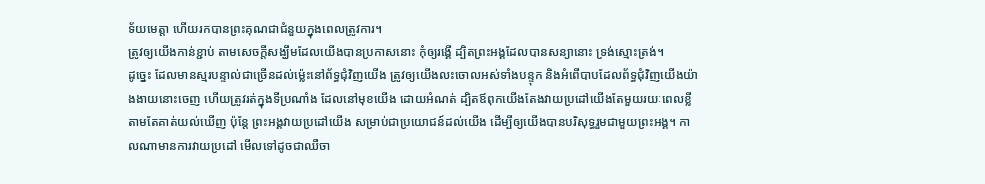ទ័យមេត្តា ហើយរកបានព្រះគុណជាជំនួយក្នុងពេលត្រូវការ។
ត្រូវឲ្យយើងកាន់ខ្ជាប់ តាមសេចក្តីសង្ឃឹមដែលយើងបានប្រកាសនោះ កុំឲ្យរង្គើ ដ្បិតព្រះអង្គដែលបានសន្យានោះ ទ្រង់ស្មោះត្រង់។
ដូច្នេះ ដែលមានស្មរបន្ទាល់ជាច្រើនដល់ម៉្លេះនៅព័ទ្ធជុំវិញយើង ត្រូវឲ្យយើងលះចោលអស់ទាំងបន្ទុក និងអំពើបាបដែលព័ទ្ធជុំវិញយើងយ៉ាងងាយនោះចេញ ហើយត្រូវរត់ក្នុងទីប្រណាំង ដែលនៅមុខយើង ដោយអំណត់ ដ្បិតឪពុកយើងតែងវាយប្រដៅយើងតែមួយរយៈពេលខ្លី តាមតែគាត់យល់ឃើញ ប៉ុន្តែ ព្រះអង្គវាយប្រដៅយើង សម្រាប់ជាប្រយោជន៍ដល់យើង ដើម្បីឲ្យយើងបានបរិសុទ្ធរួមជាមួយព្រះអង្គ។ កាលណាមានការវាយប្រដៅ មើលទៅដូចជាឈឺចា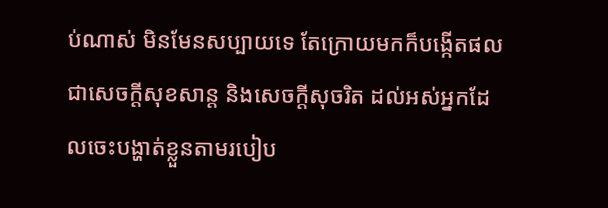ប់ណាស់ មិនមែនសប្បាយទេ តែក្រោយមកក៏បង្កើតផលជាសេចក្ដីសុខសាន្ត និងសេចក្ដីសុចរិត ដល់អស់អ្នកដែលចេះបង្ហាត់ខ្លួនតាមរបៀប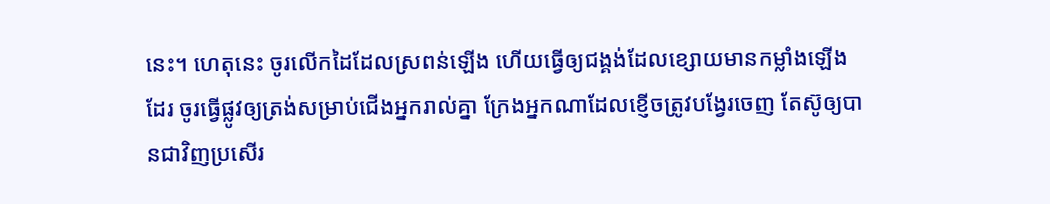នេះ។ ហេតុនេះ ចូរលើកដៃដែលស្រពន់ឡើង ហើយធ្វើឲ្យជង្គង់ដែលខ្សោយមានកម្លាំងឡើងដែរ ចូរធ្វើផ្លូវឲ្យត្រង់សម្រាប់ជើងអ្នករាល់គ្នា ក្រែងអ្នកណាដែលខ្ញើចត្រូវបង្វែរចេញ តែស៊ូឲ្យបានជាវិញប្រសើរ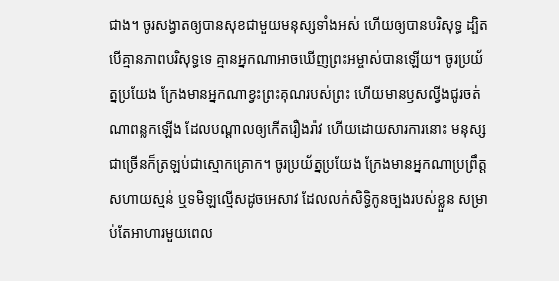ជាង។ ចូរសង្វាតឲ្យបានសុខជាមួយមនុស្សទាំងអស់ ហើយឲ្យបានបរិសុទ្ធ ដ្បិតបើគ្មានភាពបរិសុទ្ធទេ គ្មានអ្នកណាអាចឃើញព្រះអម្ចាស់បានឡើយ។ ចូរប្រយ័ត្នប្រយែង ក្រែងមានអ្នកណាខ្វះព្រះគុណរបស់ព្រះ ហើយមានឫសល្វីងជូរចត់ណាពន្លកឡើង ដែលបណ្ដាលឲ្យកើតរឿងរ៉ាវ ហើយដោយសារការនោះ មនុស្សជាច្រើនក៏ត្រឡប់ជាស្មោកគ្រោក។ ចូរប្រយ័ត្នប្រយែង ក្រែងមានអ្នកណាប្រព្រឹត្តសហាយស្មន់ ឬទមិឡល្មើសដូចអេសាវ ដែលលក់សិទ្ធិកូនច្បងរបស់ខ្លួន សម្រាប់តែអាហារមួយពេល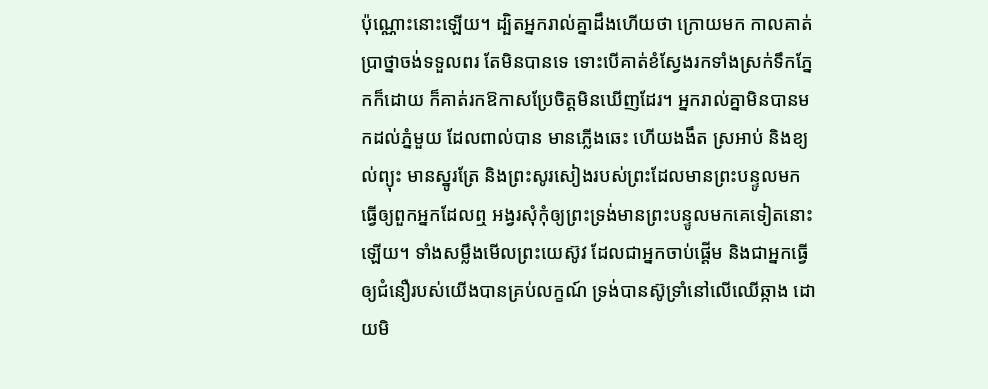ប៉ុណ្ណោះនោះឡើយ។ ដ្បិតអ្នករាល់គ្នាដឹងហើយថា ក្រោយមក កាលគាត់ប្រាថ្នាចង់ទទួលពរ តែមិនបានទេ ទោះបើគាត់ខំស្វែងរកទាំងស្រក់ទឹកភ្នែកក៏ដោយ ក៏គាត់រកឱកាសប្រែចិត្តមិនឃើញដែរ។ អ្នករាល់គ្នាមិនបានមកដល់ភ្នំមួយ ដែលពាល់បាន មានភ្លើងឆេះ ហើយងងឹត ស្រអាប់ និងខ្យល់ព្យុះ មានស្នូរត្រែ និងព្រះសូរសៀងរបស់ព្រះដែលមានព្រះបន្ទូលមក ធ្វើឲ្យពួកអ្នកដែលឮ អង្វរសុំកុំឲ្យព្រះទ្រង់មានព្រះបន្ទូលមកគេទៀតនោះឡើយ។ ទាំងសម្លឹងមើលព្រះយេស៊ូវ ដែលជាអ្នកចាប់ផ្តើម និងជាអ្នកធ្វើឲ្យជំនឿរបស់យើងបានគ្រប់លក្ខណ៍ ទ្រង់បានស៊ូទ្រាំនៅលើឈើឆ្កាង ដោយមិ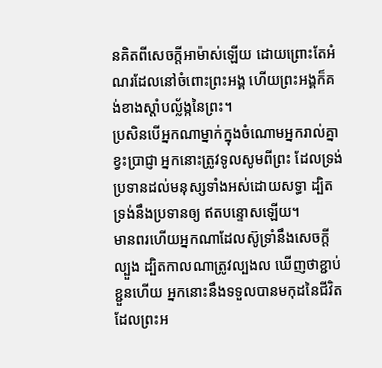នគិតពីសេចក្ដីអាម៉ាស់ឡើយ ដោយព្រោះតែអំណរដែលនៅចំពោះព្រះអង្គ ហើយព្រះអង្គក៏គង់ខាងស្តាំបល្ល័ង្កនៃព្រះ។
ប្រសិនបើអ្នកណាម្នាក់ក្នុងចំណោមអ្នករាល់គ្នាខ្វះប្រាជ្ញា អ្នកនោះត្រូវទូលសូមពីព្រះ ដែលទ្រង់ប្រទានដល់មនុស្សទាំងអស់ដោយសទ្ធា ដ្បិតទ្រង់នឹងប្រទានឲ្យ ឥតបន្ទោសឡើយ។
មានពរហើយអ្នកណាដែលស៊ូទ្រាំនឹងសេចក្តីល្បួង ដ្បិតកាលណាត្រូវល្បងល ឃើញថាខ្ជាប់ខ្ជួនហើយ អ្នកនោះនឹងទទួលបានមកុដនៃជីវិត ដែលព្រះអ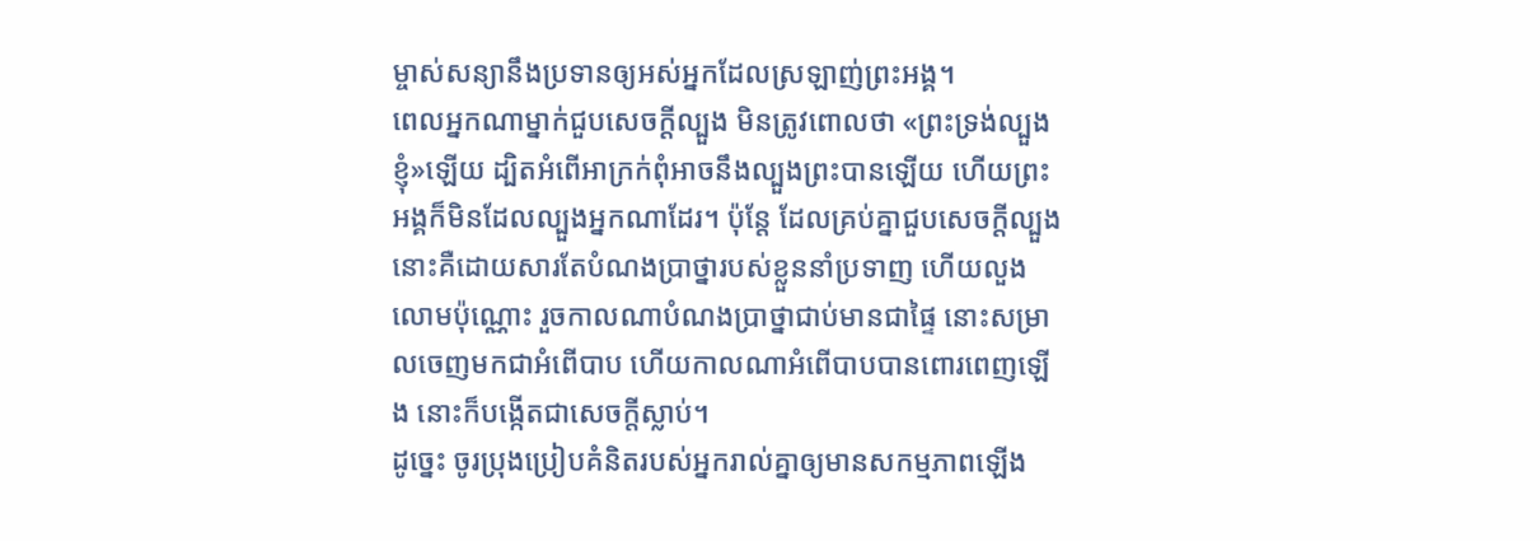ម្ចាស់សន្យានឹងប្រទានឲ្យអស់អ្នកដែលស្រឡាញ់ព្រះអង្គ។
ពេលអ្នកណាម្នាក់ជួបសេចក្ដីល្បួង មិនត្រូវពោលថា «ព្រះទ្រង់ល្បួងខ្ញុំ»ឡើយ ដ្បិតអំពើអាក្រក់ពុំអាចនឹងល្បួងព្រះបានឡើយ ហើយព្រះអង្គក៏មិនដែលល្បួងអ្នកណាដែរ។ ប៉ុន្ដែ ដែលគ្រប់គ្នាជួបសេចក្ដីល្បួង នោះគឺដោយសារតែបំណងប្រាថ្នារបស់ខ្លួននាំប្រទាញ ហើយលួងលោមប៉ុណ្ណោះ រួចកាលណាបំណងប្រាថ្នាជាប់មានជាផ្ទៃ នោះសម្រាលចេញមកជាអំពើបាប ហើយកាលណាអំពើបាបបានពោរពេញឡើង នោះក៏បង្កើតជាសេចក្តីស្លាប់។
ដូច្នេះ ចូរប្រុងប្រៀបគំនិតរបស់អ្នករាល់គ្នាឲ្យមានសកម្មភាពឡើង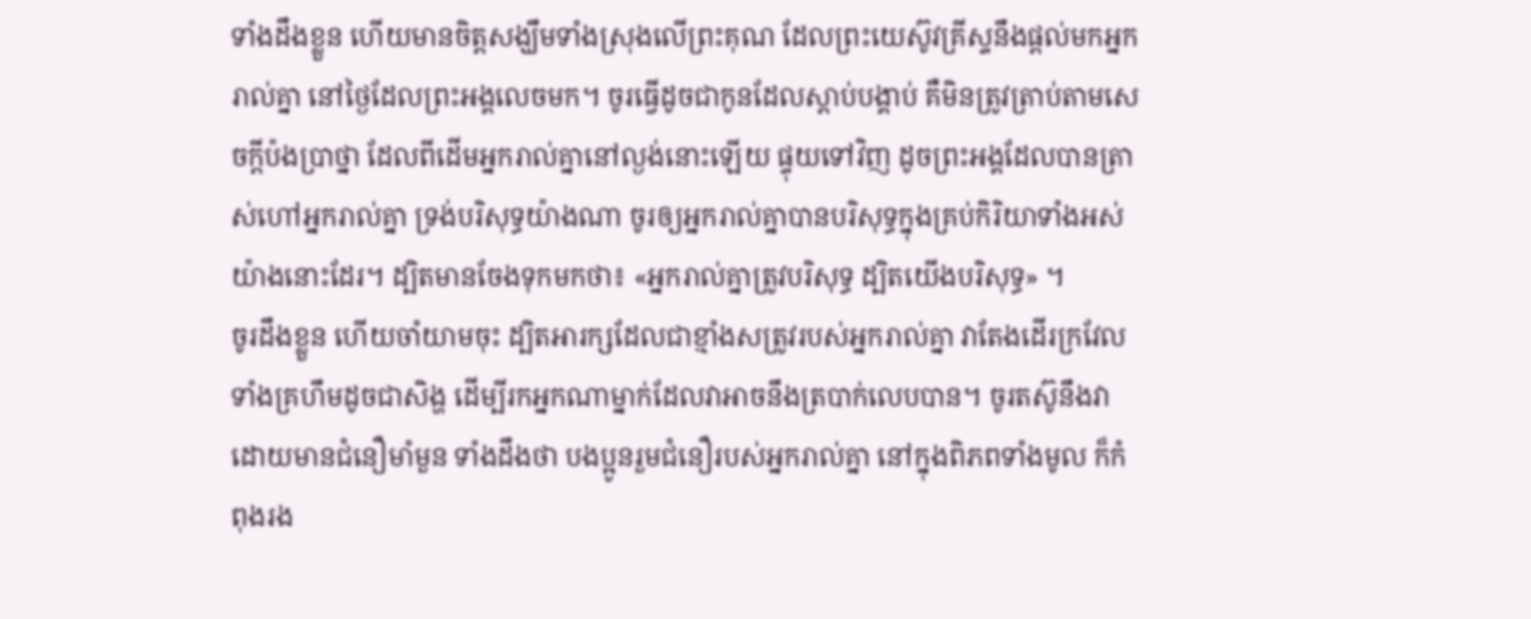ទាំងដឹងខ្លួន ហើយមានចិត្តសង្ឃឹមទាំងស្រុងលើព្រះគុណ ដែលព្រះយេស៊ូវគ្រីស្ទនឹងផ្តល់មកអ្នករាល់គ្នា នៅថ្ងៃដែលព្រះអង្គលេចមក។ ចូរធ្វើដូចជាកូនដែលស្តាប់បង្គាប់ គឺមិនត្រូវត្រាប់តាមសេចក្តីប៉ងប្រាថ្នា ដែលពីដើមអ្នករាល់គ្នានៅល្ងង់នោះឡើយ ផ្ទុយទៅវិញ ដូចព្រះអង្គដែលបានត្រាស់ហៅអ្នករាល់គ្នា ទ្រង់បរិសុទ្ធយ៉ាងណា ចូរឲ្យអ្នករាល់គ្នាបានបរិសុទ្ធក្នុងគ្រប់កិរិយាទាំងអស់យ៉ាងនោះដែរ។ ដ្បិតមានចែងទុកមកថា៖ «អ្នករាល់គ្នាត្រូវបរិសុទ្ធ ដ្បិតយើងបរិសុទ្ធ» ។
ចូរដឹងខ្លួន ហើយចាំយាមចុះ ដ្បិតអារក្សដែលជាខ្មាំងសត្រូវរបស់អ្នករាល់គ្នា វាតែងដើរក្រវែល ទាំងគ្រហឹមដូចជាសិង្ហ ដើម្បីរកអ្នកណាម្នាក់ដែលវាអាចនឹងត្របាក់លេបបាន។ ចូរតស៊ូនឹងវា ដោយមានជំនឿមាំមួន ទាំងដឹងថា បងប្អូនរួមជំនឿរបស់អ្នករាល់គ្នា នៅក្នុងពិភពទាំងមូល ក៏កំពុងរង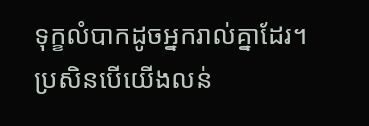ទុក្ខលំបាកដូចអ្នករាល់គ្នាដែរ។
ប្រសិនបើយើងលន់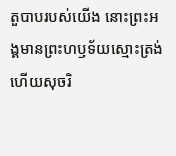តួបាបរបស់យើង នោះព្រះអង្គមានព្រះហឫទ័យស្មោះត្រង់ ហើយសុចរិ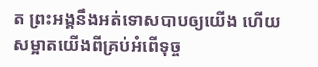ត ព្រះអង្គនឹងអត់ទោសបាបឲ្យយើង ហើយសម្អាតយើងពីគ្រប់អំពើទុច្ច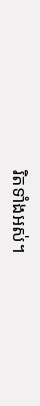រិតទាំងអស់។